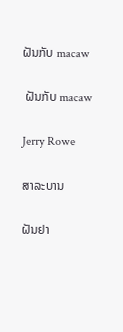ຝັນກັບ macaw

 ຝັນກັບ macaw

Jerry Rowe

ສາລະບານ

ຝັນຢາ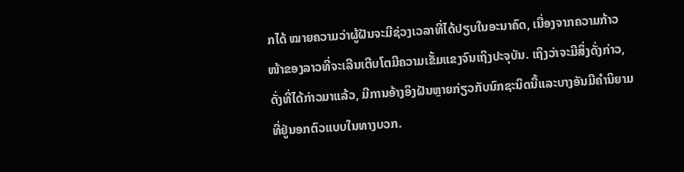ກໄດ້ ໝາຍຄວາມວ່າຜູ້ຝັນຈະມີຊ່ວງເວລາທີ່ໄດ້ປຽບໃນອະນາຄົດ, ເນື່ອງຈາກຄວາມກ້າວໜ້າຂອງລາວທີ່ຈະເລີນເຕີບໂຕມີຄວາມເຂັ້ມແຂງຈົນເຖິງປະຈຸບັນ. ເຖິງວ່າຈະມີສິ່ງດັ່ງກ່າວ, ດັ່ງທີ່ໄດ້ກ່າວມາແລ້ວ, ມີການອ້າງອິງຝັນຫຼາຍກ່ຽວກັບນົກຊະນິດນີ້ແລະບາງອັນມີຄໍານິຍາມທີ່ຢູ່ນອກຕົວແບບໃນທາງບວກ.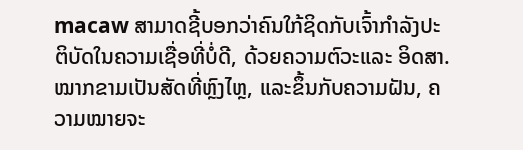macaw ສາມາດຊີ້ບອກວ່າຄົນໃກ້ຊິດກັບເຈົ້າກໍາລັງປະຕິບັດໃນຄວາມເຊື່ອທີ່ບໍ່ດີ, ດ້ວຍຄວາມຕົວະແລະ ອິດສາ. ໝາກຂາມເປັນສັດທີ່ຫຼົງໄຫຼ, ແລະຂຶ້ນກັບຄວາມຝັນ, ຄວາມໝາຍຈະ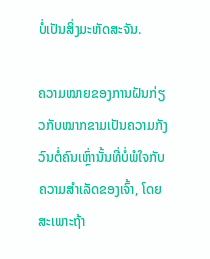ບໍ່ເປັນສິ່ງມະຫັດສະຈັນ.

ຄວາມໝາຍຂອງການຝັນກ່ຽວກັບໝາກຂາມເປັນຄວາມກັງວົນຕໍ່ຄົນເຫຼົ່ານັ້ນທີ່ບໍ່ພໍໃຈກັບຄວາມສຳເລັດຂອງເຈົ້າ, ໂດຍສະເພາະຖ້າ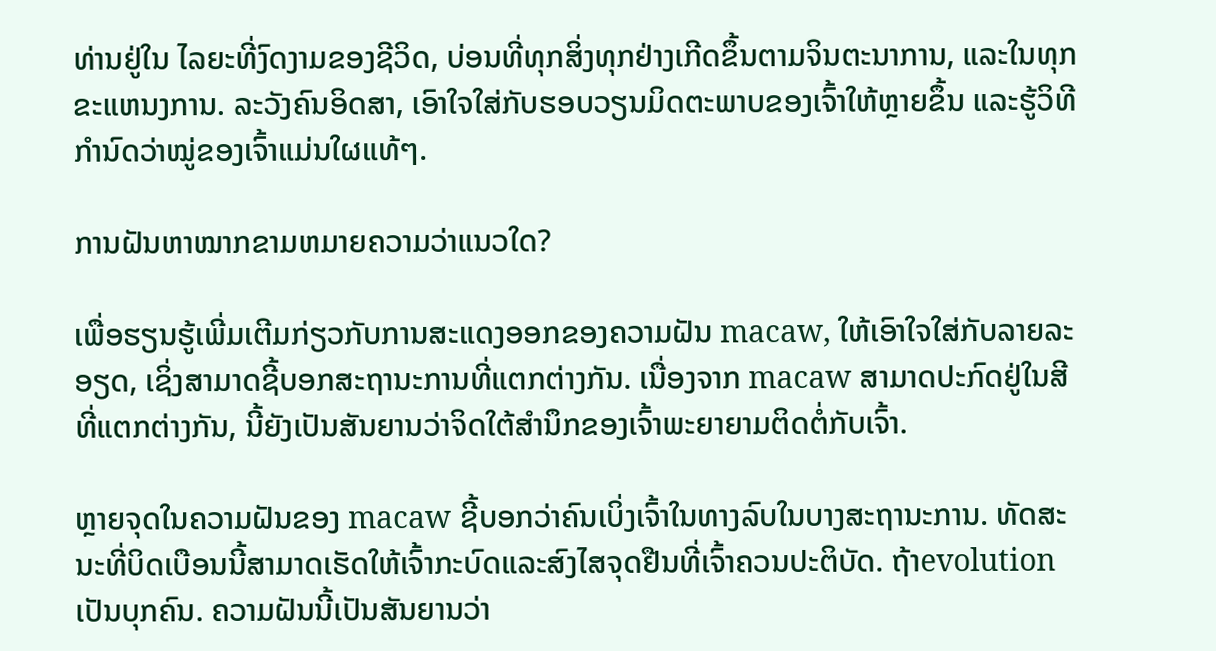ທ່ານຢູ່ໃນ ໄລຍະທີ່ງົດງາມຂອງຊີວິດ, ບ່ອນທີ່ທຸກສິ່ງທຸກຢ່າງເກີດຂຶ້ນຕາມຈິນຕະນາການ, ແລະໃນທຸກຂະແຫນງການ. ລະວັງຄົນອິດສາ, ເອົາໃຈໃສ່ກັບຮອບວຽນມິດຕະພາບຂອງເຈົ້າໃຫ້ຫຼາຍຂຶ້ນ ແລະຮູ້ວິທີກຳນົດວ່າໝູ່ຂອງເຈົ້າແມ່ນໃຜແທ້ໆ.

ການຝັນຫາໝາກຂາມຫມາຍຄວາມວ່າແນວໃດ?

ເພື່ອຮຽນຮູ້ເພີ່ມເຕີມກ່ຽວກັບການສະແດງອອກຂອງຄວາມຝັນ macaw, ໃຫ້ເອົາໃຈໃສ່ກັບລາຍລະອຽດ, ເຊິ່ງສາມາດຊີ້ບອກສະຖານະການທີ່ແຕກຕ່າງກັນ. ເນື່ອງຈາກ macaw ສາມາດປະກົດຢູ່ໃນສີທີ່ແຕກຕ່າງກັນ, ນີ້ຍັງເປັນສັນຍານວ່າຈິດໃຕ້ສໍານຶກຂອງເຈົ້າພະຍາຍາມຕິດຕໍ່ກັບເຈົ້າ.

ຫຼາຍຈຸດໃນຄວາມຝັນຂອງ macaw ຊີ້ບອກວ່າຄົນເບິ່ງເຈົ້າໃນທາງລົບໃນບາງສະຖານະການ. ທັດສະນະທີ່ບິດເບືອນນີ້ສາມາດເຮັດໃຫ້ເຈົ້າກະບົດແລະສົງໄສຈຸດຢືນທີ່ເຈົ້າຄວນປະຕິບັດ. ຖ້າevolution ເປັນບຸກຄົນ. ຄວາມຝັນນີ້ເປັນສັນຍານວ່າ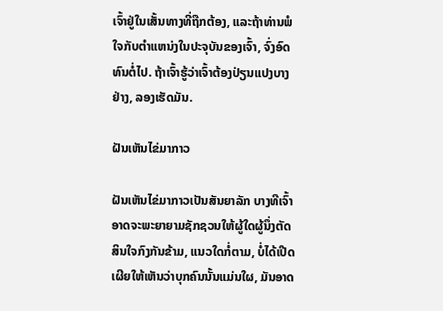ເຈົ້າຢູ່ໃນເສັ້ນທາງທີ່ຖືກຕ້ອງ, ແລະຖ້າທ່ານພໍໃຈກັບຕໍາແຫນ່ງໃນປະຈຸບັນຂອງເຈົ້າ, ຈົ່ງອົດທົນຕໍ່ໄປ. ຖ້າເຈົ້າຮູ້ວ່າເຈົ້າຕ້ອງປ່ຽນແປງບາງຢ່າງ, ລອງເຮັດມັນ.

ຝັນເຫັນໄຂ່ມາກາວ

ຝັນເຫັນໄຂ່ມາກາວເປັນສັນຍາລັກ ບາງທີເຈົ້າອາດຈະພະຍາຍາມຊັກຊວນໃຫ້ຜູ້ໃດຜູ້ນຶ່ງຕັດສິນໃຈກົງກັນຂ້າມ, ແນວໃດກໍ່ຕາມ, ບໍ່ໄດ້ເປີດເຜີຍໃຫ້ເຫັນວ່າບຸກຄົນນັ້ນແມ່ນໃຜ, ມັນອາດ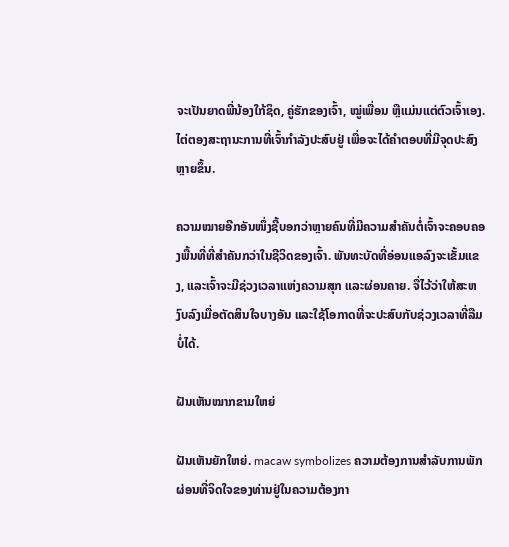ຈະເປັນຍາດພີ່ນ້ອງໃກ້ຊິດ, ຄູ່ຮັກຂອງເຈົ້າ, ໝູ່ເພື່ອນ ຫຼືແມ່ນແຕ່ຕົວເຈົ້າເອງ. ໄຕ່ຕອງສະຖານະການທີ່ເຈົ້າກຳລັງປະສົບຢູ່ ເພື່ອຈະໄດ້ຄຳຕອບທີ່ມີຈຸດປະສົງຫຼາຍຂຶ້ນ.

ຄວາມໝາຍອີກອັນໜຶ່ງຊີ້ບອກວ່າຫຼາຍຄົນທີ່ມີຄວາມສໍາຄັນຕໍ່ເຈົ້າຈະຄອບຄອງພື້ນທີ່ທີ່ສຳຄັນກວ່າໃນຊີວິດຂອງເຈົ້າ. ພັນທະບັດທີ່ອ່ອນແອລົງຈະເຂັ້ມແຂງ, ແລະເຈົ້າຈະມີຊ່ວງເວລາແຫ່ງຄວາມສຸກ ແລະຜ່ອນຄາຍ. ຈື່ໄວ້ວ່າໃຫ້ສະຫງົບລົງເມື່ອຕັດສິນໃຈບາງອັນ ແລະໃຊ້ໂອກາດທີ່ຈະປະສົບກັບຊ່ວງເວລາທີ່ລືມບໍ່ໄດ້.

ຝັນເຫັນໝາກຂາມໃຫຍ່

ຝັນເຫັນຍັກໃຫຍ່. macaw symbolizes ຄວາມຕ້ອງການສໍາລັບການພັກຜ່ອນທີ່ຈິດໃຈຂອງທ່ານຢູ່ໃນຄວາມຕ້ອງກາ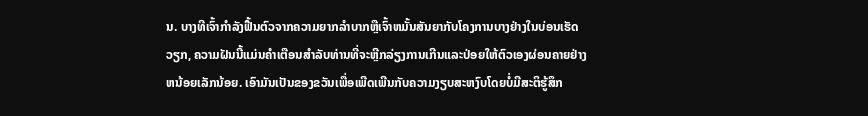ນ. ບາງທີເຈົ້າກໍາລັງຟື້ນຕົວຈາກຄວາມຍາກລໍາບາກຫຼືເຈົ້າຫມັ້ນສັນຍາກັບໂຄງການບາງຢ່າງໃນບ່ອນເຮັດວຽກ, ຄວາມຝັນນີ້ແມ່ນຄໍາເຕືອນສໍາລັບທ່ານທີ່ຈະຫຼີກລ່ຽງການເກີນແລະປ່ອຍໃຫ້ຕົວເອງຜ່ອນຄາຍຢ່າງຫນ້ອຍເລັກນ້ອຍ. ເອົາມັນເປັນຂອງຂວັນເພື່ອເພີດເພີນກັບຄວາມງຽບສະຫງົບໂດຍບໍ່ມີສະຕິຮູ້ສຶກ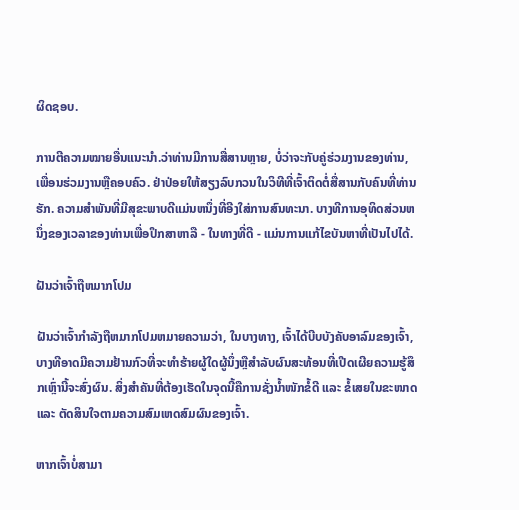ຜິດຊອບ.

ການຕີຄວາມໝາຍອື່ນແນະນຳ.ວ່າທ່ານມີການສື່ສານຫຼາຍ, ບໍ່ວ່າຈະກັບຄູ່ຮ່ວມງານຂອງທ່ານ, ເພື່ອນຮ່ວມງານຫຼືຄອບຄົວ. ຢ່າປ່ອຍໃຫ້ສຽງລົບກວນໃນວິທີທີ່ເຈົ້າຕິດຕໍ່ສື່ສານກັບຄົນທີ່ທ່ານຮັກ. ຄວາມສໍາພັນທີ່ມີສຸຂະພາບດີແມ່ນຫນຶ່ງທີ່ອີງໃສ່ການສົນທະນາ. ບາງທີການອຸທິດສ່ວນຫນຶ່ງຂອງເວລາຂອງທ່ານເພື່ອປຶກສາຫາລື - ໃນທາງທີ່ດີ - ແມ່ນການແກ້ໄຂບັນຫາທີ່ເປັນໄປໄດ້.

ຝັນວ່າເຈົ້າຖືຫມາກໂປມ

ຝັນວ່າເຈົ້າກໍາລັງຖືຫມາກໂປມຫມາຍຄວາມວ່າ, ໃນບາງທາງ, ເຈົ້າໄດ້ບີບບັງຄັບອາລົມຂອງເຈົ້າ, ບາງທີອາດມີຄວາມຢ້ານກົວທີ່ຈະທໍາຮ້າຍຜູ້ໃດຜູ້ນຶ່ງຫຼືສໍາລັບຜົນສະທ້ອນທີ່ເປີດເຜີຍຄວາມຮູ້ສຶກເຫຼົ່ານີ້ຈະສົ່ງຜົນ. ສິ່ງສຳຄັນທີ່ຕ້ອງເຮັດໃນຈຸດນີ້ຄືການຊັ່ງນໍ້າໜັກຂໍ້ດີ ແລະ ຂໍ້ເສຍໃນຂະໜາດ ແລະ ຕັດສິນໃຈຕາມຄວາມສົມເຫດສົມຜົນຂອງເຈົ້າ.

ຫາກເຈົ້າບໍ່ສາມາ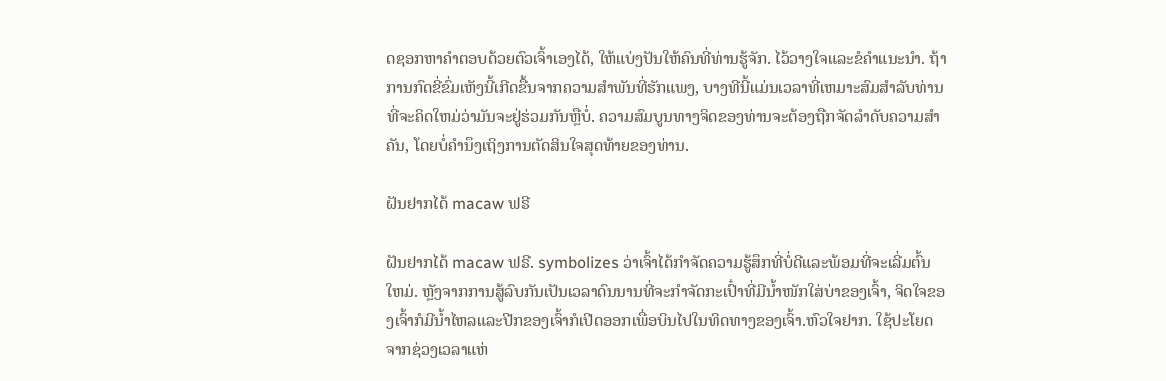ດຊອກຫາຄຳຕອບດ້ວຍຕົວເຈົ້າເອງໄດ້, ໃຫ້ແບ່ງປັນໃຫ້ຄົນທີ່ທ່ານຮູ້ຈັກ. ໄວ້ວາງໃຈແລະຂໍຄໍາແນະນໍາ. ຖ້າການກົດຂີ່ຂົ່ມເຫັງນີ້ເກີດຂື້ນຈາກຄວາມສໍາພັນທີ່ຮັກແພງ, ບາງທີນີ້ແມ່ນເວລາທີ່ເຫມາະສົມສໍາລັບທ່ານທີ່ຈະຄິດໃຫມ່ວ່າມັນຈະຢູ່ຮ່ວມກັນຫຼືບໍ່. ຄວາມສົມບູນທາງຈິດຂອງທ່ານຈະຕ້ອງຖືກຈັດລໍາດັບຄວາມສໍາຄັນ, ໂດຍບໍ່ຄໍານຶງເຖິງການຕັດສິນໃຈສຸດທ້າຍຂອງທ່ານ.

ຝັນຢາກໄດ້ macaw ຟຣີ

ຝັນຢາກໄດ້ macaw ຟຣີ. symbolizes ວ່າເຈົ້າໄດ້ກໍາຈັດຄວາມຮູ້ສຶກທີ່ບໍ່ດີແລະພ້ອມທີ່ຈະເລີ່ມຕົ້ນໃຫມ່. ຫຼັງຈາກການສູ້ລົບກັນເປັນເວລາດົນນານທີ່ຈະກຳຈັດກະເປົ໋າທີ່ມີນ້ຳໜັກໃສ່ບ່າຂອງເຈົ້າ, ຈິດໃຈຂອງເຈົ້າກໍມີນ້ຳໄຫລແລະປີກຂອງເຈົ້າກໍເປີດອອກເພື່ອບິນໄປໃນທິດທາງຂອງເຈົ້າ.ຫົວໃຈຢາກ. ໃຊ້ປະໂຍດຈາກຊ່ວງເວລາແຫ່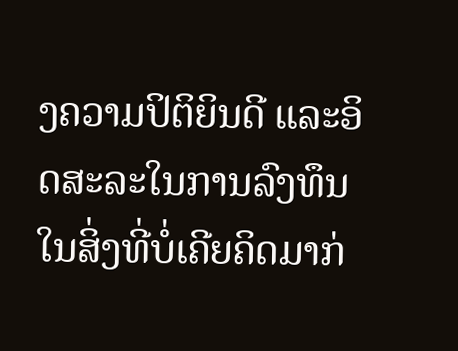ງຄວາມປິຕິຍິນດີ ແລະອິດສະລະໃນການລົງທຶນໃນສິ່ງທີ່ບໍ່ເຄີຍຄິດມາກ່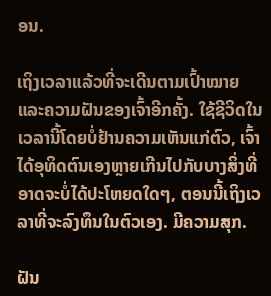ອນ.

ເຖິງເວລາແລ້ວທີ່ຈະເດີນຕາມເປົ້າໝາຍ ແລະຄວາມຝັນຂອງເຈົ້າອີກຄັ້ງ. ໃຊ້ຊີວິດໃນເວລານີ້ໂດຍບໍ່ຢ້ານຄວາມເຫັນແກ່ຕົວ, ເຈົ້າໄດ້ອຸທິດຕົນເອງຫຼາຍເກີນໄປກັບບາງສິ່ງທີ່ອາດຈະບໍ່ໄດ້ປະໂຫຍດໃດໆ, ຕອນນີ້ເຖິງເວລາທີ່ຈະລົງທຶນໃນຕົວເອງ. ມີຄວາມສຸກ.

ຝັນ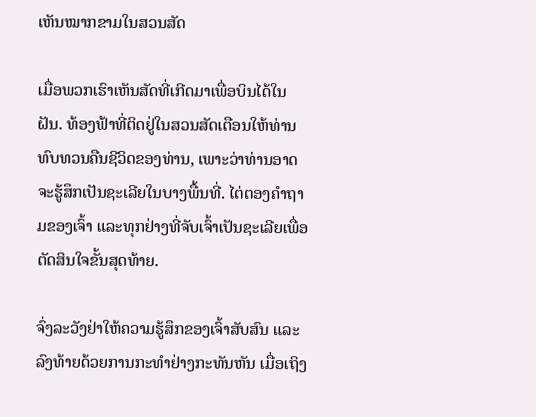ເຫັນໝາກຂາມໃນສວນສັດ

ເມື່ອພວກເຮົາເຫັນສັດທີ່ເກີດມາເພື່ອບິນໄດ້ໃນຝັນ. ທ້ອງຟ້າທີ່ຕິດຢູ່ໃນສວນສັດເຕືອນໃຫ້ທ່ານທົບທວນຄືນຊີວິດຂອງທ່ານ, ເພາະວ່າທ່ານອາດຈະຮູ້ສຶກເປັນຊະເລີຍໃນບາງພື້ນທີ່. ໄຕ່ຕອງຄຳຖາມຂອງເຈົ້າ ແລະທຸກຢ່າງທີ່ຈັບເຈົ້າເປັນຊະເລີຍເພື່ອຕັດສິນໃຈຂັ້ນສຸດທ້າຍ.

ຈົ່ງລະວັງຢ່າໃຫ້ຄວາມຮູ້ສຶກຂອງເຈົ້າສັບສົນ ແລະລົງທ້າຍດ້ວຍການກະທຳຢ່າງກະທັນຫັນ ເມື່ອເຖິງ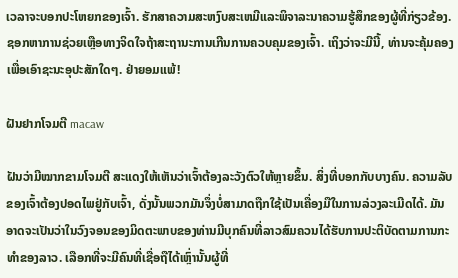ເວລາຈະບອກປະໂຫຍກຂອງເຈົ້າ. ຮັກສາຄວາມສະຫງົບສະເຫມີແລະພິຈາລະນາຄວາມຮູ້ສຶກຂອງຜູ້ທີ່ກ່ຽວຂ້ອງ. ຊອກຫາການຊ່ວຍເຫຼືອທາງຈິດໃຈຖ້າສະຖານະການເກີນການຄວບຄຸມຂອງເຈົ້າ. ເຖິງວ່າຈະມີນີ້, ທ່ານຈະຄຸ້ມຄອງເພື່ອເອົາຊະນະອຸປະສັກໃດໆ. ຢ່າຍອມແພ້!

ຝັນຢາກໂຈມຕີ macaw

ຝັນວ່າມີໝາກຂາມໂຈມຕີ ສະແດງໃຫ້ເຫັນວ່າເຈົ້າຕ້ອງລະວັງຕົວໃຫ້ຫຼາຍຂຶ້ນ. ສິ່ງທີ່ບອກກັບບາງຄົນ. ຄວາມລັບຂອງເຈົ້າຕ້ອງປອດໄພຢູ່ກັບເຈົ້າ, ດັ່ງນັ້ນພວກມັນຈຶ່ງບໍ່ສາມາດຖືກໃຊ້ເປັນເຄື່ອງມືໃນການລ່ວງລະເມີດໄດ້. ມັນອາດຈະເປັນວ່າໃນວົງຈອນຂອງມິດຕະພາບຂອງທ່ານມີບຸກຄົນທີ່ລາວສົມຄວນໄດ້ຮັບການປະຕິບັດຕາມການກະທຳຂອງລາວ. ເລືອກທີ່ຈະມີຄົນທີ່ເຊື່ອຖືໄດ້ເຫຼົ່ານັ້ນຜູ້ທີ່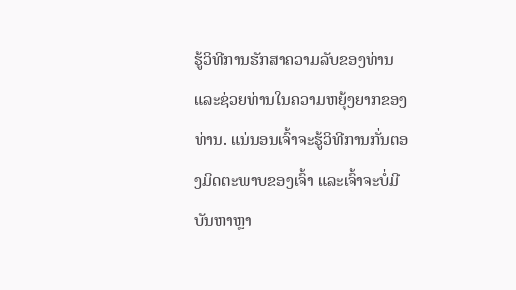ຮູ້ວິທີການຮັກສາຄວາມລັບຂອງທ່ານແລະຊ່ວຍທ່ານໃນຄວາມຫຍຸ້ງຍາກຂອງທ່ານ. ແນ່ນອນເຈົ້າຈະຮູ້ວິທີການກັ່ນຕອງມິດຕະພາບຂອງເຈົ້າ ແລະເຈົ້າຈະບໍ່ມີບັນຫາຫຼາ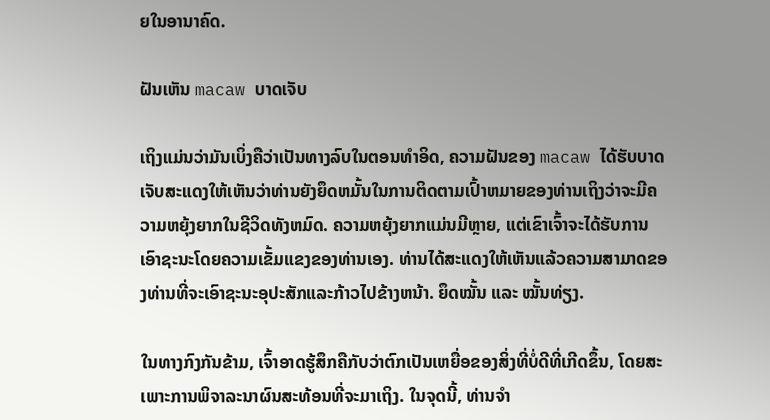ຍໃນອານາຄົດ.

ຝັນເຫັນ macaw ບາດເຈັບ

ເຖິງແມ່ນວ່າມັນເບິ່ງຄືວ່າເປັນທາງລົບໃນຕອນທໍາອິດ, ຄວາມຝັນຂອງ macaw ໄດ້ຮັບບາດເຈັບສະແດງໃຫ້ເຫັນວ່າທ່ານຍັງຍຶດຫມັ້ນໃນການຕິດຕາມເປົ້າຫມາຍຂອງທ່ານເຖິງວ່າຈະມີຄວາມຫຍຸ້ງຍາກໃນຊີວິດທັງຫມົດ. ຄວາມຫຍຸ້ງຍາກແມ່ນມີຫຼາຍ, ແຕ່ເຂົາເຈົ້າຈະໄດ້ຮັບການເອົາຊະນະໂດຍຄວາມເຂັ້ມແຂງຂອງທ່ານເອງ. ທ່ານໄດ້ສະແດງໃຫ້ເຫັນແລ້ວຄວາມສາມາດຂອງທ່ານທີ່ຈະເອົາຊະນະອຸປະສັກແລະກ້າວໄປຂ້າງຫນ້າ. ຍຶດໝັ້ນ ແລະ ໝັ້ນທ່ຽງ.

ໃນທາງກົງກັນຂ້າມ, ເຈົ້າອາດຮູ້ສຶກຄືກັບວ່າຕົກເປັນເຫຍື່ອຂອງສິ່ງທີ່ບໍ່ດີທີ່ເກີດຂຶ້ນ, ໂດຍສະເພາະການພິຈາລະນາຜົນສະທ້ອນທີ່ຈະມາເຖິງ. ໃນຈຸດນີ້, ທ່ານຈໍາ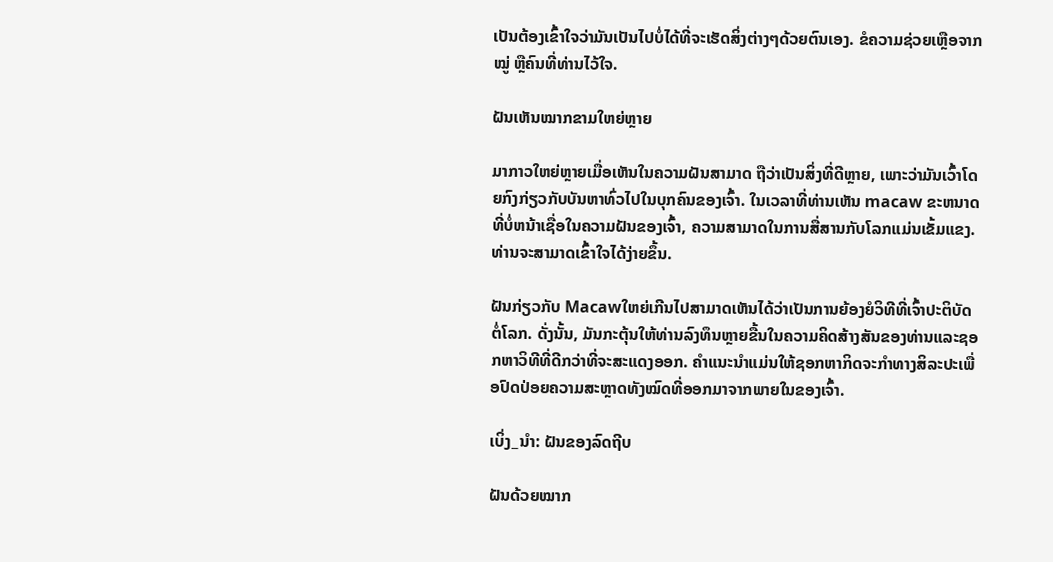ເປັນຕ້ອງເຂົ້າໃຈວ່າມັນເປັນໄປບໍ່ໄດ້ທີ່ຈະເຮັດສິ່ງຕ່າງໆດ້ວຍຕົນເອງ. ຂໍຄວາມຊ່ວຍເຫຼືອຈາກໝູ່ ຫຼືຄົນທີ່ທ່ານໄວ້ໃຈ.

ຝັນເຫັນໝາກຂາມໃຫຍ່ຫຼາຍ

ມາກາວໃຫຍ່ຫຼາຍເມື່ອເຫັນໃນຄວາມຝັນສາມາດ ຖືວ່າເປັນສິ່ງທີ່ດີຫຼາຍ, ເພາະວ່າມັນເວົ້າໂດຍກົງກ່ຽວກັບບັນຫາທົ່ວໄປໃນບຸກຄົນຂອງເຈົ້າ. ໃນເວລາທີ່ທ່ານເຫັນ macaw ຂະຫນາດທີ່ບໍ່ຫນ້າເຊື່ອໃນຄວາມຝັນຂອງເຈົ້າ, ຄວາມສາມາດໃນການສື່ສານກັບໂລກແມ່ນເຂັ້ມແຂງ. ທ່ານຈະສາມາດເຂົ້າໃຈໄດ້ງ່າຍຂຶ້ນ.

ຝັນກ່ຽວກັບ Macawໃຫຍ່ເກີນໄປສາມາດເຫັນໄດ້ວ່າເປັນການຍ້ອງຍໍວິທີທີ່ເຈົ້າປະຕິບັດຕໍ່ໂລກ. ດັ່ງນັ້ນ, ມັນກະຕຸ້ນໃຫ້ທ່ານລົງທຶນຫຼາຍຂື້ນໃນຄວາມຄິດສ້າງສັນຂອງທ່ານແລະຊອກຫາວິທີທີ່ດີກວ່າທີ່ຈະສະແດງອອກ. ຄຳແນະນຳແມ່ນໃຫ້ຊອກຫາກິດຈະກຳທາງສິລະປະເພື່ອປົດປ່ອຍຄວາມສະຫຼາດທັງໝົດທີ່ອອກມາຈາກພາຍໃນຂອງເຈົ້າ.

ເບິ່ງ_ນຳ: ຝັນຂອງລົດຖີບ

ຝັນດ້ວຍໝາກ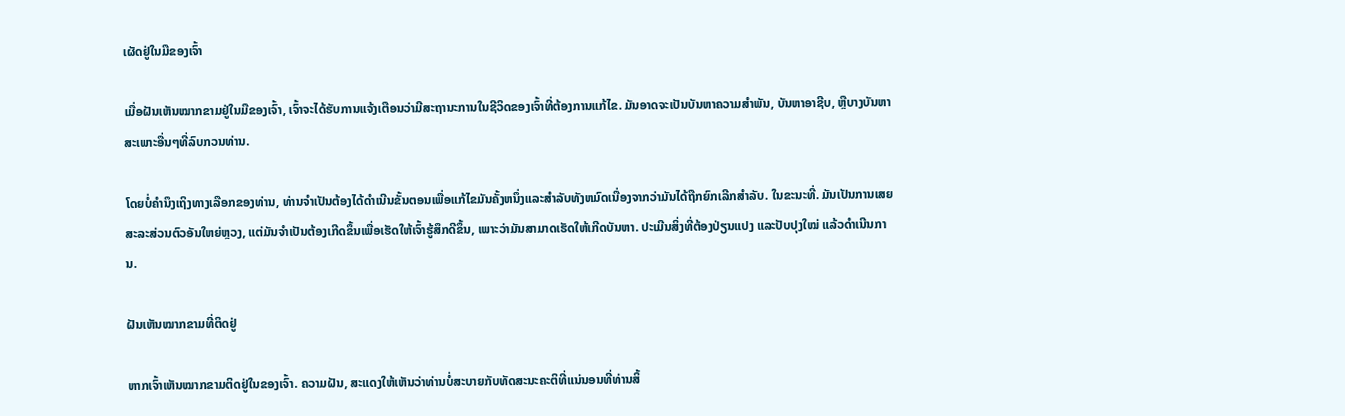ເຜັດຢູ່ໃນມືຂອງເຈົ້າ

ເມື່ອຝັນເຫັນໝາກຂາມຢູ່ໃນມືຂອງເຈົ້າ, ເຈົ້າຈະໄດ້ຮັບການແຈ້ງເຕືອນວ່າມີສະຖານະການໃນຊີວິດຂອງເຈົ້າທີ່ຕ້ອງການແກ້ໄຂ. ມັນອາດຈະເປັນບັນຫາຄວາມສໍາພັນ, ບັນຫາອາຊີບ, ຫຼືບາງບັນຫາສະເພາະອື່ນໆທີ່ລົບກວນທ່ານ.

ໂດຍບໍ່ຄໍານຶງເຖິງທາງເລືອກຂອງທ່ານ, ທ່ານຈໍາເປັນຕ້ອງໄດ້ດໍາເນີນຂັ້ນຕອນເພື່ອແກ້ໄຂມັນຄັ້ງຫນຶ່ງແລະສໍາລັບທັງຫມົດເນື່ອງຈາກວ່າມັນໄດ້ຖືກຍົກເລີກສໍາລັບ. ໃນຂະນະທີ່. ມັນເປັນການເສຍສະລະສ່ວນຕົວອັນໃຫຍ່ຫຼວງ, ແຕ່ມັນຈໍາເປັນຕ້ອງເກີດຂຶ້ນເພື່ອເຮັດໃຫ້ເຈົ້າຮູ້ສຶກດີຂຶ້ນ, ເພາະວ່າມັນສາມາດເຮັດໃຫ້ເກີດບັນຫາ. ປະເມີນສິ່ງທີ່ຕ້ອງປ່ຽນແປງ ແລະປັບປຸງໃໝ່ ແລ້ວດຳເນີນການ.

ຝັນເຫັນໝາກຂາມທີ່ຕິດຢູ່

ຫາກເຈົ້າເຫັນໝາກຂາມຕິດຢູ່ໃນຂອງເຈົ້າ. ຄວາມຝັນ, ສະແດງໃຫ້ເຫັນວ່າທ່ານບໍ່ສະບາຍກັບທັດສະນະຄະຕິທີ່ແນ່ນອນທີ່ທ່ານສິ້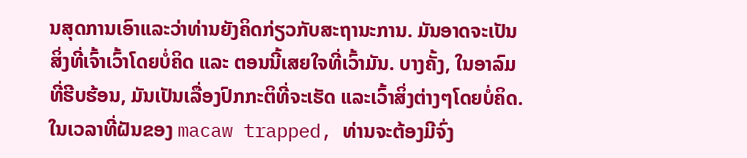ນສຸດການເອົາແລະວ່າທ່ານຍັງຄິດກ່ຽວກັບສະຖານະການ. ມັນອາດຈະເປັນສິ່ງທີ່ເຈົ້າເວົ້າໂດຍບໍ່ຄິດ ແລະ ຕອນນີ້ເສຍໃຈທີ່ເວົ້າມັນ. ບາງຄັ້ງ, ໃນອາລົມທີ່ຮີບຮ້ອນ, ມັນເປັນເລື່ອງປົກກະຕິທີ່ຈະເຮັດ ແລະເວົ້າສິ່ງຕ່າງໆໂດຍບໍ່ຄິດ. ໃນເວລາທີ່ຝັນຂອງ macaw trapped, ທ່ານຈະຕ້ອງມີຈົ່ງ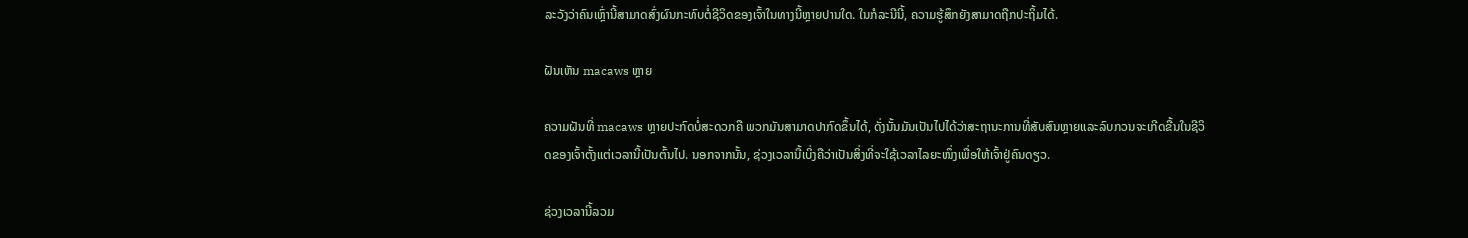ລະວັງວ່າຄົນເຫຼົ່ານີ້ສາມາດສົ່ງຜົນກະທົບຕໍ່ຊີວິດຂອງເຈົ້າໃນທາງນີ້ຫຼາຍປານໃດ. ໃນກໍລະນີນີ້, ຄວາມຮູ້ສຶກຍັງສາມາດຖືກປະຖິ້ມໄດ້.

ຝັນເຫັນ macaws ຫຼາຍ

ຄວາມຝັນທີ່ macaws ຫຼາຍປະກົດບໍ່ສະດວກຄື ພວກມັນສາມາດປາກົດຂຶ້ນໄດ້, ດັ່ງນັ້ນມັນເປັນໄປໄດ້ວ່າສະຖານະການທີ່ສັບສົນຫຼາຍແລະລົບກວນຈະເກີດຂື້ນໃນຊີວິດຂອງເຈົ້າຕັ້ງແຕ່ເວລານີ້ເປັນຕົ້ນໄປ. ນອກຈາກນັ້ນ, ຊ່ວງເວລານີ້ເບິ່ງຄືວ່າເປັນສິ່ງທີ່ຈະໃຊ້ເວລາໄລຍະໜຶ່ງເພື່ອໃຫ້ເຈົ້າຢູ່ຄົນດຽວ.

ຊ່ວງເວລານີ້ລວມ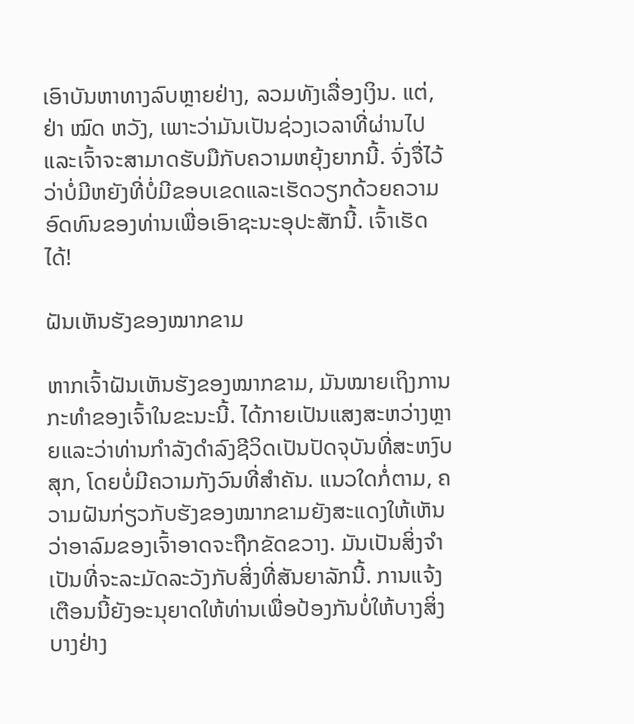ເອົາບັນຫາທາງລົບຫຼາຍຢ່າງ, ລວມທັງເລື່ອງເງິນ. ແຕ່, ຢ່າ ໝົດ ຫວັງ, ເພາະວ່າມັນເປັນຊ່ວງເວລາທີ່ຜ່ານໄປແລະເຈົ້າຈະສາມາດຮັບມືກັບຄວາມຫຍຸ້ງຍາກນີ້. ຈົ່ງຈື່ໄວ້ວ່າບໍ່ມີຫຍັງທີ່ບໍ່ມີຂອບເຂດແລະເຮັດວຽກດ້ວຍຄວາມອົດທົນຂອງທ່ານເພື່ອເອົາຊະນະອຸປະສັກນີ້. ເຈົ້າເຮັດໄດ້!

ຝັນເຫັນຮັງຂອງໝາກຂາມ

ຫາກເຈົ້າຝັນເຫັນຮັງຂອງໝາກຂາມ, ມັນໝາຍເຖິງການກະທຳຂອງເຈົ້າໃນຂະນະນີ້. ໄດ້ກາຍເປັນແສງສະຫວ່າງຫຼາຍແລະວ່າທ່ານກໍາລັງດໍາລົງຊີວິດເປັນປັດຈຸບັນທີ່ສະຫງົບສຸກ, ໂດຍບໍ່ມີຄວາມກັງວົນທີ່ສໍາຄັນ. ແນວໃດກໍ່ຕາມ, ຄວາມຝັນກ່ຽວກັບຮັງຂອງໝາກຂາມຍັງສະແດງໃຫ້ເຫັນວ່າອາລົມຂອງເຈົ້າອາດຈະຖືກຂັດຂວາງ. ມັນເປັນສິ່ງຈໍາເປັນທີ່ຈະລະມັດລະວັງກັບສິ່ງທີ່ສັນຍາລັກນີ້. ການແຈ້ງເຕືອນນີ້ຍັງອະນຸຍາດໃຫ້ທ່ານເພື່ອປ້ອງກັນບໍ່ໃຫ້ບາງສິ່ງບາງຢ່າງ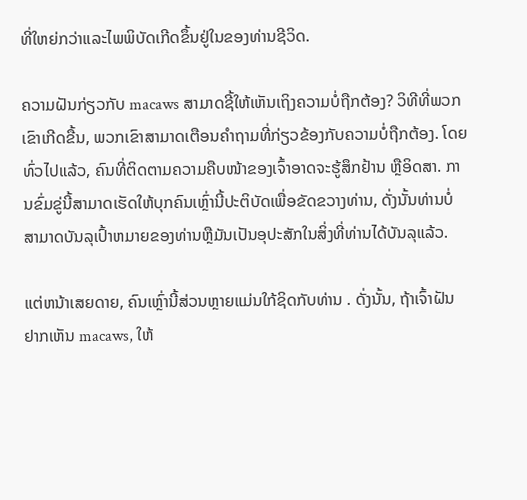ທີ່ໃຫຍ່ກວ່າແລະໄພພິບັດເກີດຂຶ້ນຢູ່ໃນຂອງທ່ານຊີວິດ.

ຄວາມຝັນກ່ຽວກັບ macaws ສາມາດຊີ້ໃຫ້ເຫັນເຖິງຄວາມບໍ່ຖືກຕ້ອງ? ວິທີທີ່ພວກເຂົາເກີດຂື້ນ, ພວກເຂົາສາມາດເຕືອນຄໍາຖາມທີ່ກ່ຽວຂ້ອງກັບຄວາມບໍ່ຖືກຕ້ອງ. ໂດຍທົ່ວໄປແລ້ວ, ຄົນທີ່ຕິດຕາມຄວາມຄືບໜ້າຂອງເຈົ້າອາດຈະຮູ້ສຶກຢ້ານ ຫຼືອິດສາ. ການຂົ່ມຂູ່ນີ້ສາມາດເຮັດໃຫ້ບຸກຄົນເຫຼົ່ານີ້ປະຕິບັດເພື່ອຂັດຂວາງທ່ານ, ດັ່ງນັ້ນທ່ານບໍ່ສາມາດບັນລຸເປົ້າຫມາຍຂອງທ່ານຫຼືມັນເປັນອຸປະສັກໃນສິ່ງທີ່ທ່ານໄດ້ບັນລຸແລ້ວ.

ແຕ່ຫນ້າເສຍດາຍ, ຄົນເຫຼົ່ານີ້ສ່ວນຫຼາຍແມ່ນໃກ້ຊິດກັບທ່ານ . ດັ່ງນັ້ນ, ຖ້າເຈົ້າຝັນຢາກເຫັນ macaws, ໃຫ້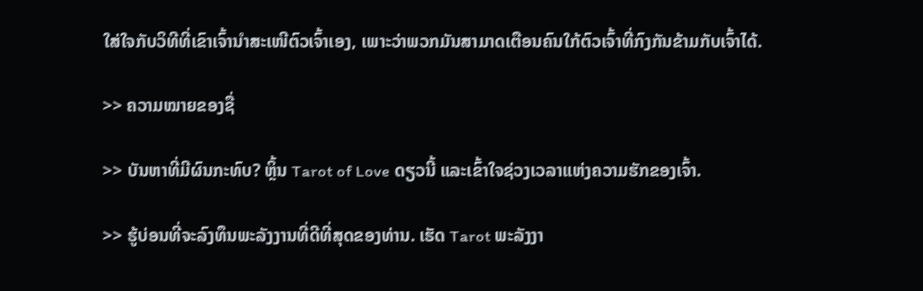ໃສ່ໃຈກັບວິທີທີ່ເຂົາເຈົ້ານຳສະເໜີຕົວເຈົ້າເອງ, ເພາະວ່າພວກມັນສາມາດເຕືອນຄົນໃກ້ຕົວເຈົ້າທີ່ກົງກັນຂ້າມກັບເຈົ້າໄດ້.

>> ຄວາມໝາຍຂອງຊື່

>> ບັນຫາທີ່ມີຜົນກະທົບ? ຫຼິ້ນ Tarot of Love ດຽວນີ້ ແລະເຂົ້າໃຈຊ່ວງເວລາແຫ່ງຄວາມຮັກຂອງເຈົ້າ.

>> ຮູ້ບ່ອນທີ່ຈະລົງທຶນພະລັງງານທີ່ດີທີ່ສຸດຂອງທ່ານ. ເຮັດ Tarot ພະລັງງາ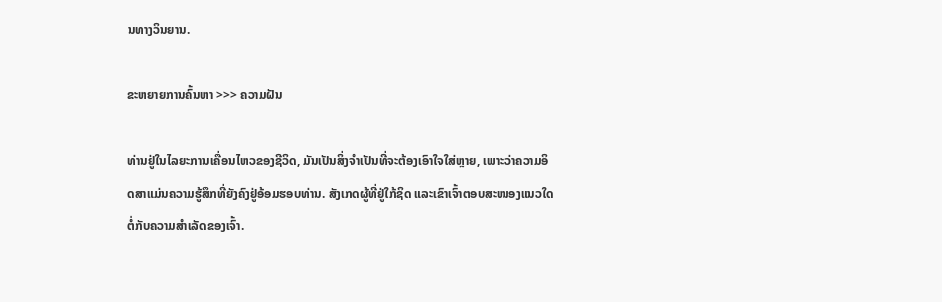ນທາງວິນຍານ.

ຂະຫຍາຍການຄົ້ນຫາ >>> ຄວາມຝັນ

ທ່ານຢູ່ໃນໄລຍະການເຄື່ອນໄຫວຂອງຊີວິດ, ມັນເປັນສິ່ງຈໍາເປັນທີ່ຈະຕ້ອງເອົາໃຈໃສ່ຫຼາຍ, ເພາະວ່າຄວາມອິດສາແມ່ນຄວາມຮູ້ສຶກທີ່ຍັງຄົງຢູ່ອ້ອມຮອບທ່ານ. ສັງເກດຜູ້ທີ່ຢູ່ໃກ້ຊິດ ແລະເຂົາເຈົ້າຕອບສະໜອງແນວໃດຕໍ່ກັບຄວາມສໍາເລັດຂອງເຈົ້າ.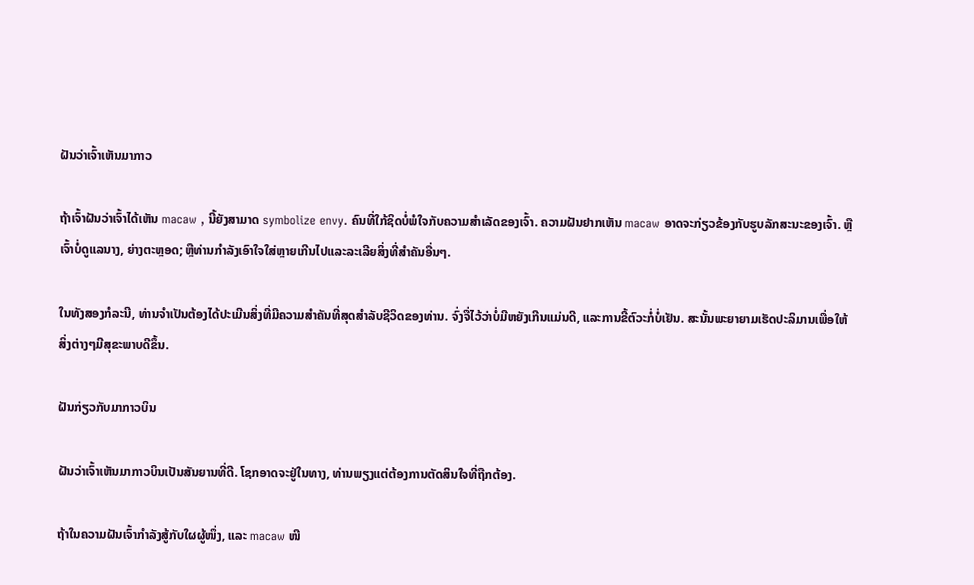ຝັນວ່າເຈົ້າເຫັນມາກາວ

ຖ້າເຈົ້າຝັນວ່າເຈົ້າໄດ້ເຫັນ macaw , ນີ້ຍັງສາມາດ symbolize envy. ຄົນທີ່ໃກ້ຊິດບໍ່ພໍໃຈກັບຄວາມສໍາເລັດຂອງເຈົ້າ. ຄວາມຝັນຢາກເຫັນ macaw ອາດຈະກ່ຽວຂ້ອງກັບຮູບລັກສະນະຂອງເຈົ້າ. ຫຼືເຈົ້າບໍ່ດູແລນາງ, ຍ່າງຕະຫຼອດ; ຫຼືທ່ານກໍາລັງເອົາໃຈໃສ່ຫຼາຍເກີນໄປແລະລະເລີຍສິ່ງທີ່ສໍາຄັນອື່ນໆ.

ໃນທັງສອງກໍລະນີ, ທ່ານຈໍາເປັນຕ້ອງໄດ້ປະເມີນສິ່ງທີ່ມີຄວາມສໍາຄັນທີ່ສຸດສໍາລັບຊີວິດຂອງທ່ານ. ຈົ່ງຈື່ໄວ້ວ່າບໍ່ມີຫຍັງເກີນແມ່ນດີ, ແລະການຂີ້ຕົວະກໍ່ບໍ່ເຢັນ. ສະນັ້ນພະຍາຍາມເຮັດປະລິມານເພື່ອໃຫ້ສິ່ງຕ່າງໆມີສຸຂະພາບດີຂຶ້ນ.

ຝັນກ່ຽວກັບມາກາວບິນ

ຝັນວ່າເຈົ້າເຫັນມາກາວບິນເປັນສັນຍານທີ່ດີ. ໂຊກອາດຈະຢູ່ໃນທາງ, ທ່ານພຽງແຕ່ຕ້ອງການຕັດສິນໃຈທີ່ຖືກຕ້ອງ.

ຖ້າໃນຄວາມຝັນເຈົ້າກຳລັງສູ້ກັບໃຜຜູ້ໜຶ່ງ, ແລະ macaw ໜີ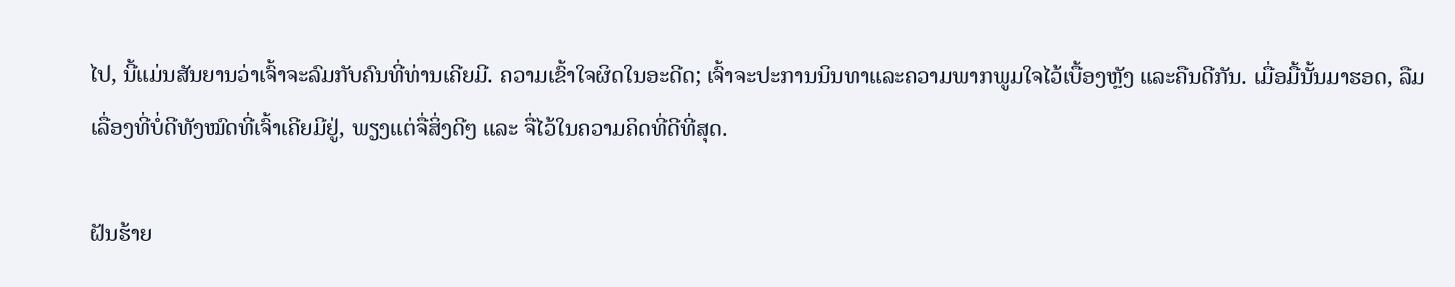ໄປ, ນີ້ແມ່ນສັນຍານວ່າເຈົ້າຈະລົມກັບຄົນທີ່ທ່ານເຄີຍມີ. ຄວາມເຂົ້າໃຈຜິດໃນອະດີດ; ເຈົ້າຈະປະການນິນທາແລະຄວາມພາກພູມໃຈໄວ້ເບື້ອງຫຼັງ ແລະຄືນດີກັນ. ເມື່ອມື້ນັ້ນມາຮອດ, ລືມເລື່ອງທີ່ບໍ່ດີທັງໝົດທີ່ເຈົ້າເຄີຍມີຢູ່, ພຽງແຕ່ຈື່ສິ່ງດີໆ ແລະ ຈື່ໄວ້ໃນຄວາມຄິດທີ່ດີທີ່ສຸດ.

ຝັນຮ້າຍ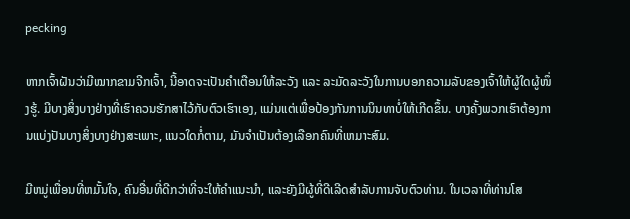pecking

ຫາກເຈົ້າຝັນວ່າມີໝາກຂາມຈີກເຈົ້າ, ນີ້ອາດຈະເປັນຄຳເຕືອນໃຫ້ລະວັງ ແລະ ລະມັດລະວັງໃນການບອກຄວາມລັບຂອງເຈົ້າໃຫ້ຜູ້ໃດຜູ້ໜຶ່ງຮູ້. ມີບາງສິ່ງບາງຢ່າງທີ່ເຮົາຄວນຮັກສາໄວ້ກັບຕົວເຮົາເອງ, ແມ່ນແຕ່ເພື່ອປ້ອງກັນການນິນທາບໍ່ໃຫ້ເກີດຂຶ້ນ. ບາງຄັ້ງພວກເຮົາຕ້ອງການແບ່ງປັນບາງສິ່ງບາງຢ່າງສະເພາະ, ແນວໃດກໍ່ຕາມ, ມັນຈໍາເປັນຕ້ອງເລືອກຄົນທີ່ເຫມາະສົມ.

ມີຫມູ່ເພື່ອນທີ່ຫມັ້ນໃຈ, ຄົນອື່ນທີ່ດີກວ່າທີ່ຈະໃຫ້ຄໍາແນະນໍາ, ແລະຍັງມີຜູ້ທີ່ດີເລີດສໍາລັບການຈັບຕົວທ່ານ. ໃນເວລາທີ່ທ່ານໂສ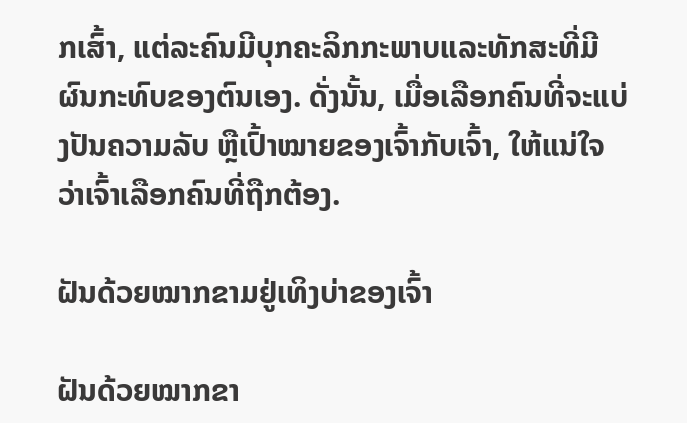ກເສົ້າ, ແຕ່ລະຄົນມີບຸກຄະລິກກະພາບແລະທັກສະທີ່ມີຜົນກະທົບຂອງຕົນເອງ. ດັ່ງນັ້ນ, ເມື່ອເລືອກຄົນທີ່ຈະແບ່ງປັນຄວາມລັບ ຫຼືເປົ້າໝາຍຂອງເຈົ້າກັບເຈົ້າ, ໃຫ້ແນ່ໃຈວ່າເຈົ້າເລືອກຄົນທີ່ຖືກຕ້ອງ.

ຝັນດ້ວຍໝາກຂາມຢູ່ເທິງບ່າຂອງເຈົ້າ

ຝັນດ້ວຍໝາກຂາ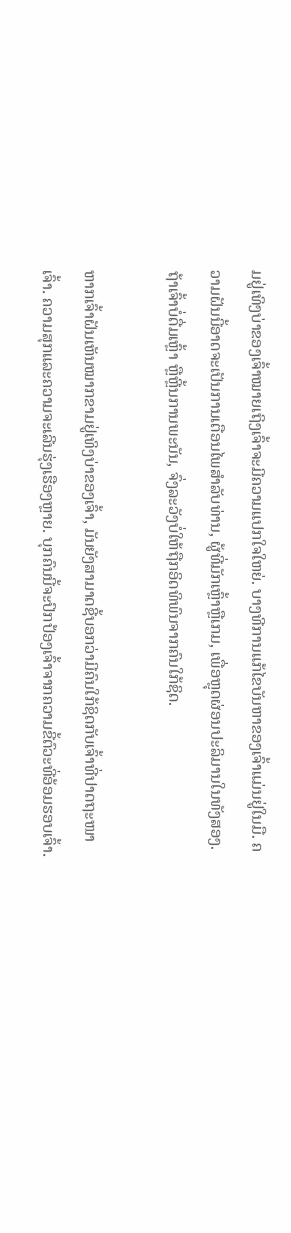ມຢູ່ເທິງບ່າຂອງເຈົ້າໝາຍເຖິງເຈົ້າຈະມີຄວາມແປກໃຈໃຫຍ່. ບາງທີການແກ້ໄຂບັນຫາຂອງເຈົ້າແມ່ນຢູ່ໃນມື. ຄວາມຝັນນີ້ອາດຈະເປັນການເຕືອນໄພສໍາລັບທ່ານ, ຜູ້ທີ່ມັກເຫຼົ້າຫຼືເກມ, ເພື່ອຫຼຸດຜ່ອນປະລິມານໃນທັງສອງ. ຖ້າເຈົ້າບໍ່ດື່ມເຫຼົ້າ ຫຼືຫຼີ້ນການພະນັນ, ຈົ່ງລະວັງບໍ່ໃຫ້ຖືກອິດທິພົນຈາກຄົນໃກ້ຊິດ.

ຫາກເຈົ້າຝັນເຫັນໝາກຂາມຢູ່ເທິງບ່າຂອງເຈົ້າ, ມັນຍັງສາມາດຊີ້ບອກວ່າມີຄົນໃກ້ຊິດກັບເຈົ້າທີ່ປາດຖະໜາເຈົ້າ. ຄວາມສຸກແລະຄວາມຈະເລີນຮຸ່ງເຮືອງຫຼາຍ. ບຸກຄົນນີ້ຈະປົກປ້ອງເຈົ້າຈາກຄວາມຂີ້ຕົວະທີ່ອ້ອມຮອບເຈົ້າ.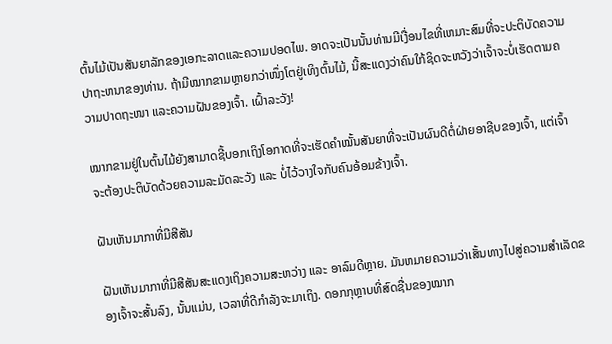ຕົ້ນໄມ້ເປັນສັນຍາລັກຂອງເອກະລາດແລະຄວາມປອດໄພ. ອາດຈະເປັນນັ້ນທ່ານມີເງື່ອນໄຂທີ່ເຫມາະສົມທີ່ຈະປະຕິບັດຄວາມປາຖະຫນາຂອງທ່ານ. ຖ້າມີໝາກຂາມຫຼາຍກວ່າໜຶ່ງໂຕຢູ່ເທິງຕົ້ນໄມ້, ນີ້ສະແດງວ່າຄົນໃກ້ຊິດຈະຫວັງວ່າເຈົ້າຈະບໍ່ເຮັດຕາມຄວາມປາດຖະໜາ ແລະຄວາມຝັນຂອງເຈົ້າ. ເຝົ້າລະວັງ!

ໝາກຂາມຢູ່ໃນຕົ້ນໄມ້ຍັງສາມາດຊີ້ບອກເຖິງໂອກາດທີ່ຈະເຮັດຄໍາໝັ້ນສັນຍາທີ່ຈະເປັນຜົນດີຕໍ່ຝ່າຍອາຊີບຂອງເຈົ້າ, ແຕ່ເຈົ້າຈະຕ້ອງປະຕິບັດດ້ວຍຄວາມລະມັດລະວັງ ແລະ ບໍ່ໄວ້ວາງໃຈກັບຄົນອ້ອມຂ້າງເຈົ້າ.

ຝັນເຫັນມາກາທີ່ມີສີສັນ

ຝັນເຫັນມາກາທີ່ມີສີສັນສະແດງເຖິງຄວາມສະຫວ່າງ ແລະ ອາລົມດີຫຼາຍ. ມັນຫມາຍຄວາມວ່າເສັ້ນທາງໄປສູ່ຄວາມສໍາເລັດຂອງເຈົ້າຈະສັ້ນລົງ, ນັ້ນແມ່ນ, ເວລາທີ່ດີກໍາລັງຈະມາເຖິງ. ດອກກຸຫຼາບທີ່ສົດຊື່ນຂອງໝາກ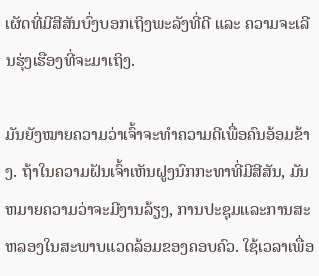ເຜັດທີ່ມີສີສັນບົ່ງບອກເຖິງພະລັງທີ່ດີ ແລະ ຄວາມຈະເລີນຮຸ່ງເຮືອງທີ່ຈະມາເຖິງ.

ມັນຍັງໝາຍຄວາມວ່າເຈົ້າຈະທຳຄວາມດີເພື່ອຄົນອ້ອມຂ້າງ. ຖ້າໃນຄວາມຝັນເຈົ້າເຫັນຝູງນົກກະທາທີ່ມີສີສັນ, ມັນຫມາຍຄວາມວ່າຈະມີງານລ້ຽງ, ການປະຊຸມແລະການສະຫລອງໃນສະພາບແວດລ້ອມຂອງຄອບຄົວ. ໃຊ້ເວລາເພື່ອ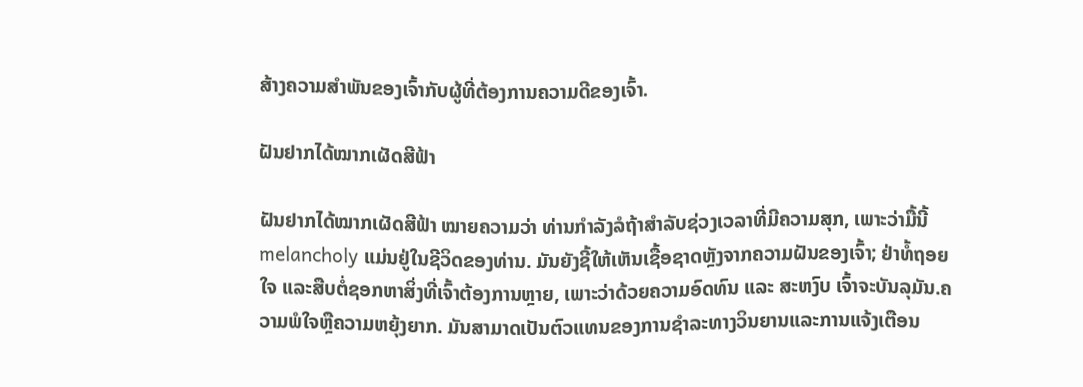ສ້າງຄວາມສຳພັນຂອງເຈົ້າກັບຜູ້ທີ່ຕ້ອງການຄວາມດີຂອງເຈົ້າ.

ຝັນຢາກໄດ້ໝາກເຜັດສີຟ້າ

ຝັນຢາກໄດ້ໝາກເຜັດສີຟ້າ ໝາຍຄວາມວ່າ ທ່ານກໍາລັງລໍຖ້າສໍາລັບຊ່ວງເວລາທີ່ມີຄວາມສຸກ, ເພາະວ່າມື້ນີ້ melancholy ແມ່ນຢູ່ໃນຊີວິດຂອງທ່ານ. ມັນຍັງຊີ້ໃຫ້ເຫັນເຊື້ອຊາດຫຼັງຈາກຄວາມຝັນຂອງເຈົ້າ; ຢ່າທໍ້ຖອຍໃຈ ແລະສືບຕໍ່ຊອກຫາສິ່ງທີ່ເຈົ້າຕ້ອງການຫຼາຍ, ເພາະວ່າດ້ວຍຄວາມອົດທົນ ແລະ ສະຫງົບ ເຈົ້າຈະບັນລຸມັນ.ຄວາມພໍໃຈຫຼືຄວາມຫຍຸ້ງຍາກ. ມັນສາມາດເປັນຕົວແທນຂອງການຊໍາລະທາງວິນຍານແລະການແຈ້ງເຕືອນ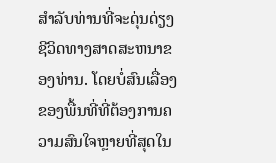ສໍາລັບທ່ານທີ່ຈະດຸ່ນດ່ຽງຊີວິດທາງສາດສະຫນາຂອງທ່ານ. ໂດຍບໍ່ສົນເລື່ອງຂອງພື້ນທີ່ທີ່ຕ້ອງການຄວາມສົນໃຈຫຼາຍທີ່ສຸດໃນ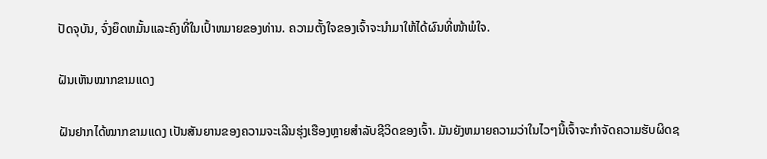ປັດຈຸບັນ, ຈົ່ງຍຶດຫມັ້ນແລະຄົງທີ່ໃນເປົ້າຫມາຍຂອງທ່ານ. ຄວາມຕັ້ງໃຈຂອງເຈົ້າຈະນຳມາໃຫ້ໄດ້ຜົນທີ່ໜ້າພໍໃຈ.

ຝັນເຫັນໝາກຂາມແດງ

ຝັນຢາກໄດ້ໝາກຂາມແດງ ເປັນສັນຍານຂອງຄວາມຈະເລີນຮຸ່ງເຮືອງຫຼາຍສໍາລັບຊີວິດຂອງເຈົ້າ. ມັນຍັງຫມາຍຄວາມວ່າໃນໄວໆນີ້ເຈົ້າຈະກໍາຈັດຄວາມຮັບຜິດຊ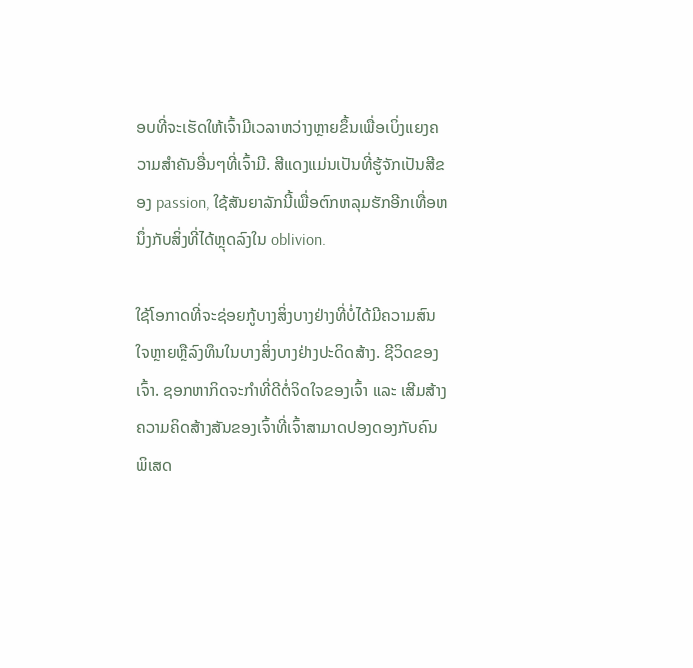ອບທີ່ຈະເຮັດໃຫ້ເຈົ້າມີເວລາຫວ່າງຫຼາຍຂຶ້ນເພື່ອເບິ່ງແຍງຄວາມສໍາຄັນອື່ນໆທີ່ເຈົ້າມີ. ສີແດງແມ່ນເປັນທີ່ຮູ້ຈັກເປັນສີຂອງ passion, ໃຊ້ສັນຍາລັກນີ້ເພື່ອຕົກຫລຸມຮັກອີກເທື່ອຫນຶ່ງກັບສິ່ງທີ່ໄດ້ຫຼຸດລົງໃນ oblivion.

ໃຊ້ໂອກາດທີ່ຈະຊ່ອຍກູ້ບາງສິ່ງບາງຢ່າງທີ່ບໍ່ໄດ້ມີຄວາມສົນໃຈຫຼາຍຫຼືລົງທຶນໃນບາງສິ່ງບາງຢ່າງປະດິດສ້າງ. ຊີວິດຂອງເຈົ້າ. ຊອກຫາກິດຈະກຳທີ່ດີຕໍ່ຈິດໃຈຂອງເຈົ້າ ແລະ ເສີມສ້າງຄວາມຄິດສ້າງສັນຂອງເຈົ້າທີ່ເຈົ້າສາມາດປອງດອງກັບຄົນພິເສດ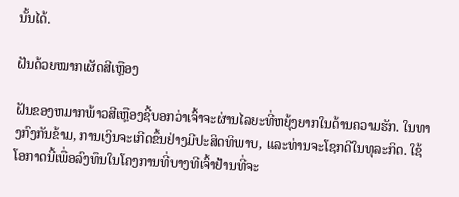ນັ້ນໄດ້.

ຝັນດ້ວຍໝາກເຜັດສີເຫຼືອງ

ຝັນຂອງຫມາກພ້າວສີເຫຼືອງຊີ້ບອກວ່າເຈົ້າຈະຜ່ານໄລຍະທີ່ຫຍຸ້ງຍາກໃນດ້ານຄວາມຮັກ. ໃນທາງກົງກັນຂ້າມ, ການເງິນຈະເກີດຂຶ້ນຢ່າງມີປະສິດທິພາບ, ແລະທ່ານຈະໂຊກດີໃນທຸລະກິດ. ໃຊ້ໂອກາດນີ້ເພື່ອລົງທຶນໃນໂຄງການທີ່ບາງທີເຈົ້າຢ້ານທີ່ຈະ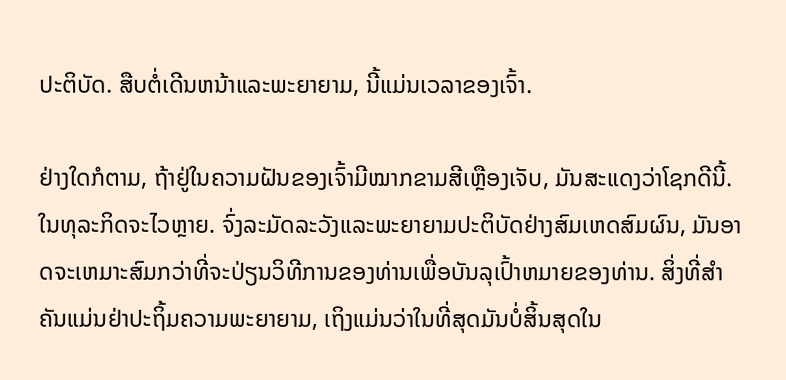ປະຕິບັດ. ສືບຕໍ່ເດີນຫນ້າແລະພະຍາຍາມ, ນີ້ແມ່ນເວລາຂອງເຈົ້າ.

ຢ່າງໃດກໍຕາມ, ຖ້າຢູ່ໃນຄວາມຝັນຂອງເຈົ້າມີໝາກຂາມສີເຫຼືອງເຈັບ, ມັນສະແດງວ່າໂຊກດີນີ້.ໃນທຸລະກິດຈະໄວຫຼາຍ. ຈົ່ງລະມັດລະວັງແລະພະຍາຍາມປະຕິບັດຢ່າງສົມເຫດສົມຜົນ, ມັນອາດຈະເຫມາະສົມກວ່າທີ່ຈະປ່ຽນວິທີການຂອງທ່ານເພື່ອບັນລຸເປົ້າຫມາຍຂອງທ່ານ. ສິ່ງທີ່ສໍາຄັນແມ່ນຢ່າປະຖິ້ມຄວາມພະຍາຍາມ, ເຖິງແມ່ນວ່າໃນທີ່ສຸດມັນບໍ່ສິ້ນສຸດໃນ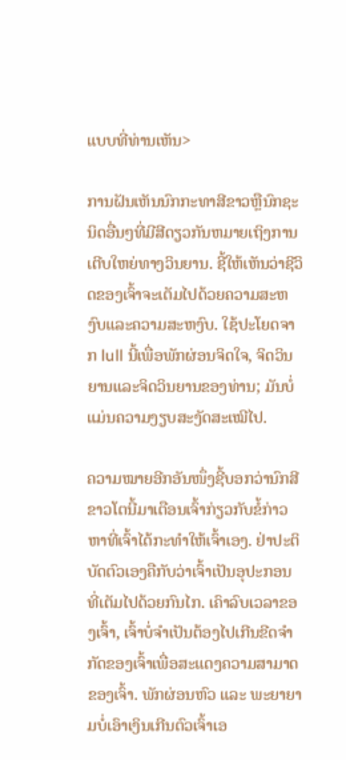ແບບທີ່ທ່ານເຫັນ>

ການຝັນເຫັນນົກກະທາສີຂາວຫຼືນົກຊະນິດອື່ນໆທີ່ມີສີດຽວກັນຫມາຍເຖິງການເຕີບໃຫຍ່ທາງວິນຍານ. ຊີ້ໃຫ້ເຫັນວ່າຊີວິດຂອງເຈົ້າຈະເຕັມໄປດ້ວຍຄວາມສະຫງົບແລະຄວາມສະຫງົບ. ໃຊ້ປະໂຍດຈາກ lull ນີ້ເພື່ອພັກຜ່ອນຈິດໃຈ, ຈິດວິນຍານແລະຈິດວິນຍານຂອງທ່ານ; ມັນບໍ່ແມ່ນຄວາມງຽບສະງັດສະເໝີໄປ.

ຄວາມໝາຍອີກອັນໜຶ່ງຊີ້ບອກວ່ານົກສີຂາວໂຕນີ້ມາເຕືອນເຈົ້າກ່ຽວກັບຂໍ້ກ່າວຫາທີ່ເຈົ້າໄດ້ກະທໍາໃຫ້ເຈົ້າເອງ. ຢ່າປະຕິບັດຕົວເອງຄືກັບວ່າເຈົ້າເປັນອຸປະກອນທີ່ເຕັມໄປດ້ວຍກົນໄກ. ເຄົາລົບເວລາຂອງເຈົ້າ, ເຈົ້າບໍ່ຈຳເປັນຕ້ອງໄປເກີນຂີດຈຳກັດຂອງເຈົ້າເພື່ອສະແດງຄວາມສາມາດຂອງເຈົ້າ. ພັກຜ່ອນຫົວ ແລະ ພະຍາຍາມບໍ່ເອົາເງິນເກີນຕົວເຈົ້າເອ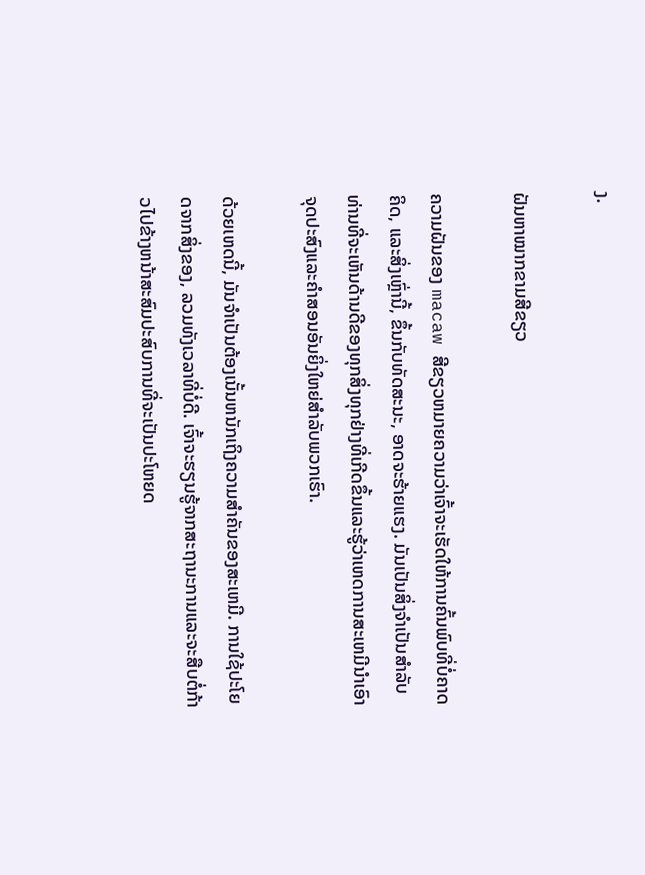ງ.

ຝັນຫາໝາກຂາມສີຂຽວ

ຄວາມຝັນຂອງ macaw ສີຂຽວຫມາຍຄວາມວ່າເຈົ້າຈະເຮັດໃຫ້ການຄົ້ນພົບທີ່ບໍ່ຄາດຄິດ, ແລະສິ່ງເຫຼົ່ານີ້, ຂຶ້ນກັບທັດສະນະ, ອາດຈະຮ້າຍແຮງ. ມັນເປັນສິ່ງຈໍາເປັນສໍາລັບທ່ານທີ່ຈະເຫັນດ້ານດີຂອງທຸກສິ່ງທຸກຢ່າງທີ່ເກີດຂຶ້ນແລະຮູ້ວ່າເຫດການສະເຫມີນໍາເອົາຈຸດປະສົງແລະຄໍາສອນອັນຍິ່ງໃຫຍ່ສໍາລັບພວກເຮົາ.

ດ້ວຍເຫດນີ້, ມັນຈໍາເປັນຕ້ອງເນັ້ນຫນັກເຖິງຄວາມສໍາຄັນຂອງສະເຫມີ. ການໃຊ້ປະໂຍດຈາກສິ່ງຂອງ, ລວມທັງເວລາທີ່ບໍ່ດີ. ເຈົ້າຈະຮຽນຮູ້ຈາກສະຖານະການແລະຈະສືບຕໍ່ກ້າວໄປຂ້າງຫນ້າສະສົມປະສົບການທີ່ຈະເປັນປະໂຫຍດ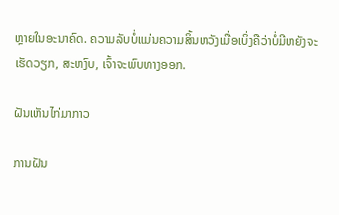ຫຼາຍໃນອະນາຄົດ. ຄວາມລັບບໍ່ແມ່ນຄວາມສິ້ນຫວັງເມື່ອເບິ່ງຄືວ່າບໍ່ມີຫຍັງຈະເຮັດວຽກ, ສະຫງົບ, ເຈົ້າຈະພົບທາງອອກ.

ຝັນເຫັນໄກ່ມາກາວ

ການຝັນ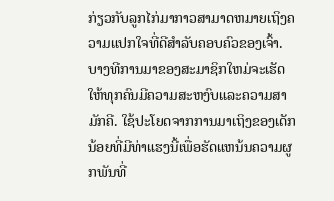ກ່ຽວກັບລູກໄກ່ມາກາວສາມາດຫມາຍເຖິງຄວາມແປກໃຈທີ່ດີສໍາລັບຄອບຄົວຂອງເຈົ້າ. ບາງທີການມາຂອງສະມາຊິກໃຫມ່ຈະເຮັດໃຫ້ທຸກຄົນມີຄວາມສະຫງົບແລະຄວາມສາມັກຄີ. ໃຊ້ປະໂຍດຈາກການມາເຖິງຂອງເດັກນ້ອຍທີ່ມີທ່າແຮງນີ້ເພື່ອຮັດແຫນ້ນຄວາມຜູກພັນທີ່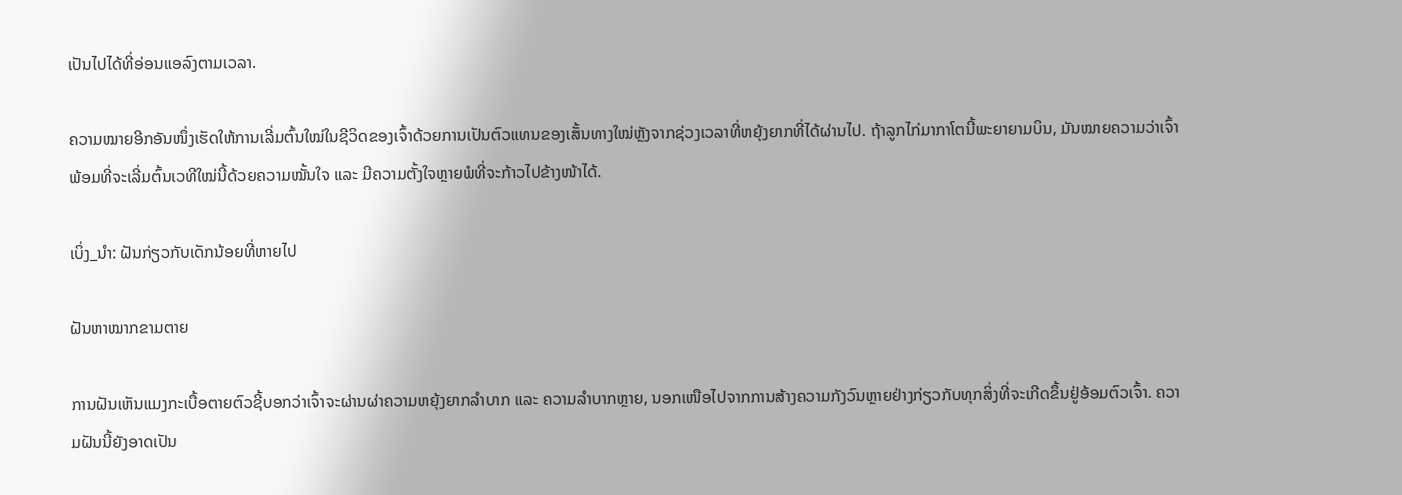ເປັນໄປໄດ້ທີ່ອ່ອນແອລົງຕາມເວລາ.

ຄວາມໝາຍອີກອັນໜຶ່ງເຮັດໃຫ້ການເລີ່ມຕົ້ນໃໝ່ໃນຊີວິດຂອງເຈົ້າດ້ວຍການເປັນຕົວແທນຂອງເສັ້ນທາງໃໝ່ຫຼັງຈາກຊ່ວງເວລາທີ່ຫຍຸ້ງຍາກທີ່ໄດ້ຜ່ານໄປ. ຖ້າລູກໄກ່ມາກາໂຕນີ້ພະຍາຍາມບິນ, ມັນໝາຍຄວາມວ່າເຈົ້າພ້ອມທີ່ຈະເລີ່ມຕົ້ນເວທີໃໝ່ນີ້ດ້ວຍຄວາມໝັ້ນໃຈ ແລະ ມີຄວາມຕັ້ງໃຈຫຼາຍພໍທີ່ຈະກ້າວໄປຂ້າງໜ້າໄດ້.

ເບິ່ງ_ນຳ: ຝັນກ່ຽວກັບເດັກນ້ອຍທີ່ຫາຍໄປ

ຝັນຫາໝາກຂາມຕາຍ

ການຝັນເຫັນແມງກະເບື້ອຕາຍຕົວຊີ້ບອກວ່າເຈົ້າຈະຜ່ານຜ່າຄວາມຫຍຸ້ງຍາກລຳບາກ ແລະ ຄວາມລຳບາກຫຼາຍ, ນອກເໜືອໄປຈາກການສ້າງຄວາມກັງວົນຫຼາຍຢ່າງກ່ຽວກັບທຸກສິ່ງທີ່ຈະເກີດຂຶ້ນຢູ່ອ້ອມຕົວເຈົ້າ. ຄວາມຝັນນີ້ຍັງອາດເປັນ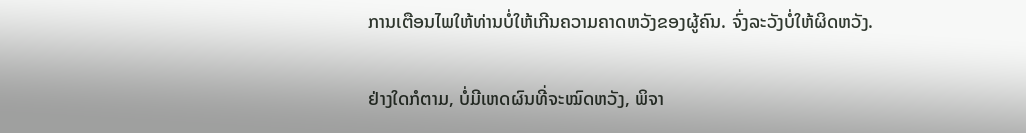ການເຕືອນໄພໃຫ້ທ່ານບໍ່ໃຫ້ເກີນຄວາມຄາດຫວັງຂອງຜູ້ຄົນ. ຈົ່ງລະວັງບໍ່ໃຫ້ຜິດຫວັງ.

ຢ່າງໃດກໍຕາມ, ບໍ່ມີເຫດຜົນທີ່ຈະໝົດຫວັງ, ພິຈາ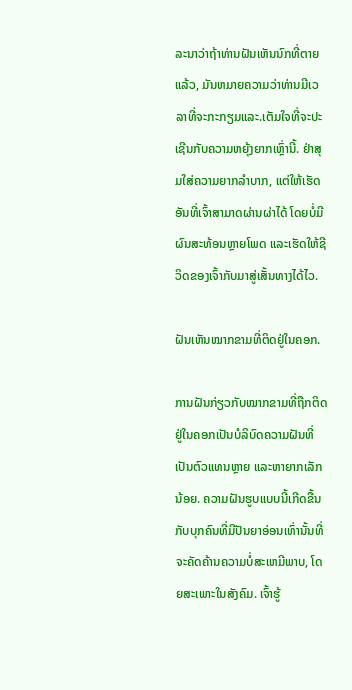ລະນາວ່າຖ້າທ່ານຝັນເຫັນນົກທີ່ຕາຍແລ້ວ, ມັນຫມາຍຄວາມວ່າທ່ານມີເວລາທີ່ຈະກະກຽມແລະ.ເຕັມໃຈທີ່ຈະປະເຊີນກັບຄວາມຫຍຸ້ງຍາກເຫຼົ່ານີ້. ຢ່າສຸມໃສ່ຄວາມຍາກລຳບາກ, ແຕ່ໃຫ້ເຮັດອັນທີ່ເຈົ້າສາມາດຜ່ານຜ່າໄດ້ ໂດຍບໍ່ມີຜົນສະທ້ອນຫຼາຍໂພດ ແລະເຮັດໃຫ້ຊີວິດຂອງເຈົ້າກັບມາສູ່ເສັ້ນທາງໄດ້ໄວ.

ຝັນເຫັນໝາກຂາມທີ່ຕິດຢູ່ໃນຄອກ.

ການຝັນກ່ຽວກັບໝາກຂາມທີ່ຖືກຕິດຢູ່ໃນຄອກເປັນບໍລິບົດຄວາມຝັນທີ່ເປັນຕົວແທນຫຼາຍ ແລະຫາຍາກເລັກນ້ອຍ. ຄວາມຝັນຮູບແບບນີ້ເກີດຂື້ນກັບບຸກຄົນທີ່ມີປັນຍາອ່ອນເທົ່ານັ້ນທີ່ຈະຄັດຄ້ານຄວາມບໍ່ສະເຫມີພາບ, ໂດຍສະເພາະໃນສັງຄົມ. ເຈົ້າຮູ້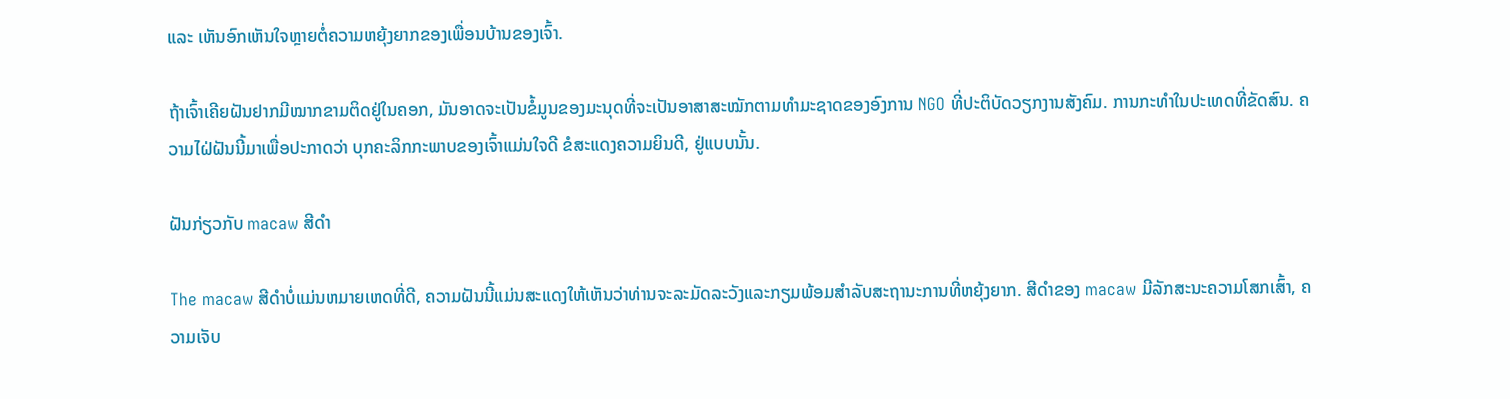ແລະ ເຫັນອົກເຫັນໃຈຫຼາຍຕໍ່ຄວາມຫຍຸ້ງຍາກຂອງເພື່ອນບ້ານຂອງເຈົ້າ.

ຖ້າເຈົ້າເຄີຍຝັນຢາກມີໝາກຂາມຕິດຢູ່ໃນຄອກ, ມັນອາດຈະເປັນຂໍ້ມູນຂອງມະນຸດທີ່ຈະເປັນອາສາສະໝັກຕາມທຳມະຊາດຂອງອົງການ NGO ທີ່ປະຕິບັດວຽກງານສັງຄົມ. ການກະທຳໃນປະເທດທີ່ຂັດສົນ. ຄວາມໄຝ່ຝັນນີ້ມາເພື່ອປະກາດວ່າ ບຸກຄະລິກກະພາບຂອງເຈົ້າແມ່ນໃຈດີ ຂໍສະແດງຄວາມຍິນດີ, ຢູ່ແບບນັ້ນ.

ຝັນກ່ຽວກັບ macaw ສີດໍາ

The macaw ສີດໍາບໍ່ແມ່ນຫມາຍເຫດທີ່ດີ, ຄວາມຝັນນີ້ແມ່ນສະແດງໃຫ້ເຫັນວ່າທ່ານຈະລະມັດລະວັງແລະກຽມພ້ອມສໍາລັບສະຖານະການທີ່ຫຍຸ້ງຍາກ. ສີດໍາຂອງ macaw ມີລັກສະນະຄວາມໂສກເສົ້າ, ຄວາມເຈັບ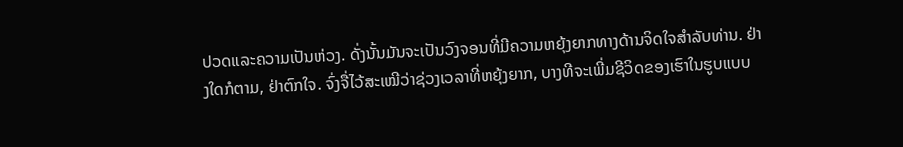ປວດແລະຄວາມເປັນຫ່ວງ. ດັ່ງນັ້ນມັນຈະເປັນວົງຈອນທີ່ມີຄວາມຫຍຸ້ງຍາກທາງດ້ານຈິດໃຈສໍາລັບທ່ານ. ຢ່າງໃດກໍຕາມ, ຢ່າຕົກໃຈ. ຈົ່ງຈື່ໄວ້ສະເໝີວ່າຊ່ວງເວລາທີ່ຫຍຸ້ງຍາກ, ບາງທີຈະເພີ່ມຊີວິດຂອງເຮົາໃນຮູບແບບ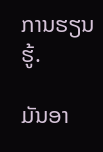ການຮຽນຮູ້.

ມັນອາ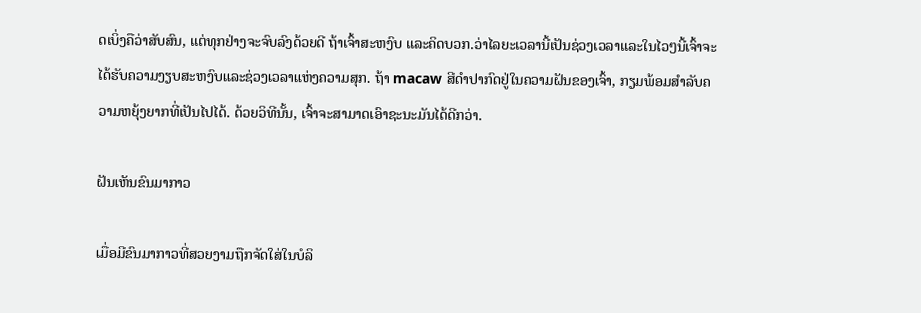ດເບິ່ງຄືວ່າສັບສົນ, ແຕ່ທຸກຢ່າງຈະຈົບລົງດ້ວຍດີ ຖ້າເຈົ້າສະຫງົບ ແລະຄິດບວກ.ວ່າໄລຍະເວລານີ້ເປັນຊ່ວງເວລາແລະໃນໄວໆນີ້ເຈົ້າຈະໄດ້ຮັບຄວາມງຽບສະຫງົບແລະຊ່ວງເວລາແຫ່ງຄວາມສຸກ. ຖ້າ macaw ສີດໍາປາກົດຢູ່ໃນຄວາມຝັນຂອງເຈົ້າ, ກຽມພ້ອມສໍາລັບຄວາມຫຍຸ້ງຍາກທີ່ເປັນໄປໄດ້. ດ້ວຍວິທີນັ້ນ, ເຈົ້າຈະສາມາດເອົາຊະນະມັນໄດ້ດີກວ່າ.

ຝັນເຫັນຂົນມາກາວ

ເມື່ອມີຂົນມາກາວທີ່ສວຍງາມຖືກຈັດໃສ່ໃນບໍລິ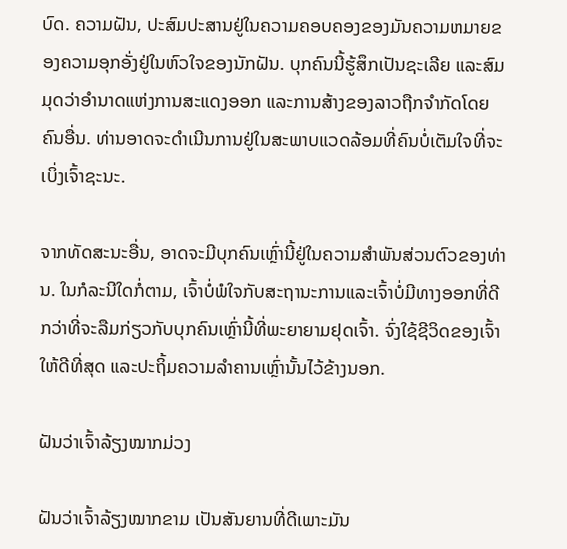ບົດ. ຄວາມຝັນ, ປະສົມປະສານຢູ່ໃນຄວາມຄອບຄອງຂອງມັນຄວາມຫມາຍຂອງຄວາມອຸກອັ່ງຢູ່ໃນຫົວໃຈຂອງນັກຝັນ. ບຸກຄົນນີ້ຮູ້ສຶກເປັນຊະເລີຍ ແລະສົມມຸດວ່າອຳນາດແຫ່ງການສະແດງອອກ ແລະການສ້າງຂອງລາວຖືກຈຳກັດໂດຍຄົນອື່ນ. ທ່ານອາດຈະດໍາເນີນການຢູ່ໃນສະພາບແວດລ້ອມທີ່ຄົນບໍ່ເຕັມໃຈທີ່ຈະເບິ່ງເຈົ້າຊະນະ.

ຈາກທັດສະນະອື່ນ, ອາດຈະມີບຸກຄົນເຫຼົ່ານີ້ຢູ່ໃນຄວາມສໍາພັນສ່ວນຕົວຂອງທ່ານ. ໃນກໍລະນີໃດກໍ່ຕາມ, ເຈົ້າບໍ່ພໍໃຈກັບສະຖານະການແລະເຈົ້າບໍ່ມີທາງອອກທີ່ດີກວ່າທີ່ຈະລືມກ່ຽວກັບບຸກຄົນເຫຼົ່ານີ້ທີ່ພະຍາຍາມຢຸດເຈົ້າ. ຈົ່ງໃຊ້ຊີວິດຂອງເຈົ້າໃຫ້ດີທີ່ສຸດ ແລະປະຖິ້ມຄວາມລຳຄານເຫຼົ່ານັ້ນໄວ້ຂ້າງນອກ.

ຝັນວ່າເຈົ້າລ້ຽງໝາກມ່ວງ

ຝັນວ່າເຈົ້າລ້ຽງໝາກຂາມ ເປັນສັນຍານທີ່ດີເພາະມັນ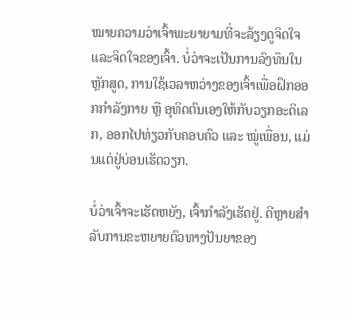ໝາຍຄວາມວ່າເຈົ້າພະຍາຍາມທີ່ຈະລ້ຽງດູຈິດໃຈແລະຈິດໃຈຂອງເຈົ້າ. ບໍ່ວ່າຈະເປັນການລົງທຶນໃນຫຼັກສູດ, ການໃຊ້ເວລາຫວ່າງຂອງເຈົ້າເພື່ອຝຶກອອກກຳລັງກາຍ ຫຼື ອຸທິດຕົນເອງໃຫ້ກັບວຽກອະດິເລກ, ອອກໄປທ່ຽວກັບຄອບຄົວ ແລະ ໝູ່ເພື່ອນ, ແມ່ນແຕ່ຢູ່ບ່ອນເຮັດວຽກ.

ບໍ່ວ່າເຈົ້າຈະເຮັດຫຍັງ, ເຈົ້າກຳລັງເຮັດຢູ່. ດີຫຼາຍສໍາລັບການຂະຫຍາຍຕົວທາງປັນຍາຂອງ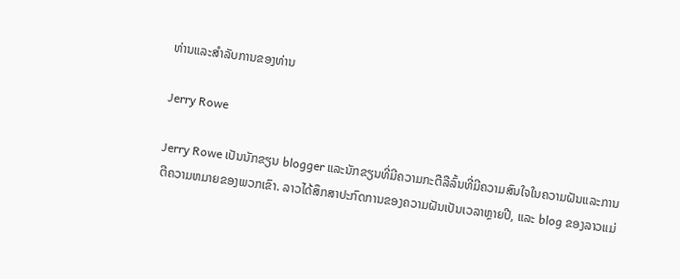ທ່ານແລະສໍາລັບການຂອງທ່ານ

Jerry Rowe

Jerry Rowe ເປັນນັກຂຽນ blogger ແລະນັກຂຽນທີ່ມີຄວາມກະຕືລືລົ້ນທີ່ມີຄວາມສົນໃຈໃນຄວາມຝັນແລະການຕີຄວາມຫມາຍຂອງພວກເຂົາ. ລາວໄດ້ສຶກສາປະກົດການຂອງຄວາມຝັນເປັນເວລາຫຼາຍປີ, ແລະ blog ຂອງລາວແມ່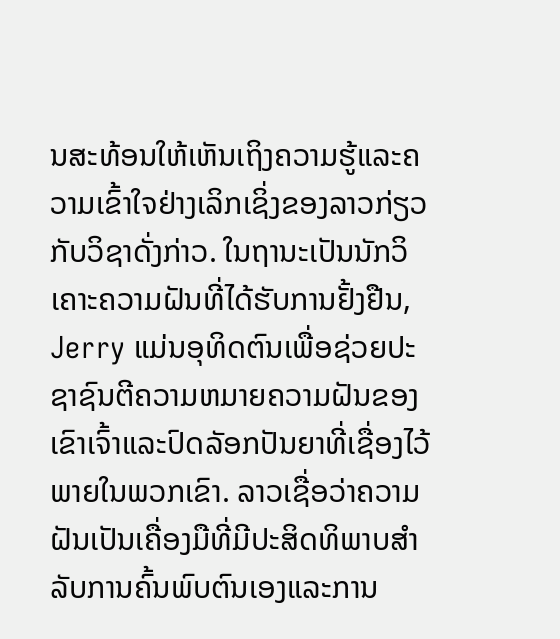ນສະທ້ອນໃຫ້ເຫັນເຖິງຄວາມຮູ້ແລະຄວາມເຂົ້າໃຈຢ່າງເລິກເຊິ່ງຂອງລາວກ່ຽວກັບວິຊາດັ່ງກ່າວ. ໃນຖານະເປັນນັກວິເຄາະຄວາມຝັນທີ່ໄດ້ຮັບການຢັ້ງຢືນ, Jerry ແມ່ນອຸທິດຕົນເພື່ອຊ່ວຍປະຊາຊົນຕີຄວາມຫມາຍຄວາມຝັນຂອງເຂົາເຈົ້າແລະປົດລັອກປັນຍາທີ່ເຊື່ອງໄວ້ພາຍໃນພວກເຂົາ. ລາວເຊື່ອວ່າຄວາມຝັນເປັນເຄື່ອງມືທີ່ມີປະສິດທິພາບສໍາລັບການຄົ້ນພົບຕົນເອງແລະການ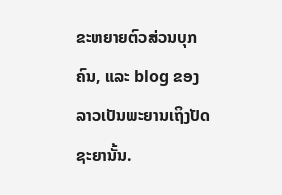ຂະຫຍາຍຕົວສ່ວນບຸກຄົນ, ແລະ blog ຂອງລາວເປັນພະຍານເຖິງປັດຊະຍານັ້ນ.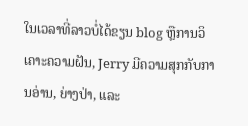ໃນເວລາທີ່ລາວບໍ່ໄດ້ຂຽນ blog ຫຼືການວິເຄາະຄວາມຝັນ, Jerry ມີຄວາມສຸກກັບການອ່ານ, ຍ່າງປ່າ, ແລະ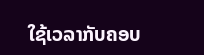ໃຊ້ເວລາກັບຄອບ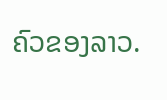ຄົວຂອງລາວ.